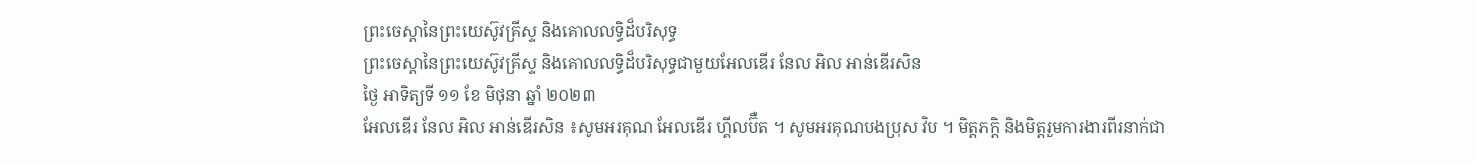ព្រះចេស្តានៃព្រះយេស៊ូវគ្រីស្ទ និងគោលលទ្ធិដ៏បរិសុទ្ធ
ព្រះចេស្តានៃព្រះយេស៊ូវគ្រីស្ទ និងគោលលទ្ធិដ៏បរិសុទ្ធជាមួយអែលឌើរ នែល អិល អាន់ឌើរសិន
ថ្ងៃ អាទិត្យទី ១១ ខែ មិថុនា ឆ្នាំ ២០២៣
អែលឌើរ នែល អិល អាន់ឌើរសិន ៖សូមអរគុណ អែលឌើរ ហ្គីលប៊ឺត ។ សូមអរគុណបងប្រុស វិប ។ មិត្តភក្តិ និងមិត្តរួមការងារពីរនាក់ជា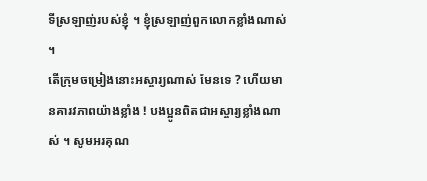ទីស្រឡាញ់របស់ខ្ញុំ ។ ខ្ញុំស្រឡាញ់ពួកលោកខ្លាំងណាស់ ។
តើក្រុមចម្រៀងនោះអស្ចារ្យណាស់ មែនទេ ? ហើយមានគារវភាពយ៉ាងខ្លាំង ! បងប្អូនពិតជាអស្ចារ្យខ្លាំងណាស់ ។ សូមអរគុណ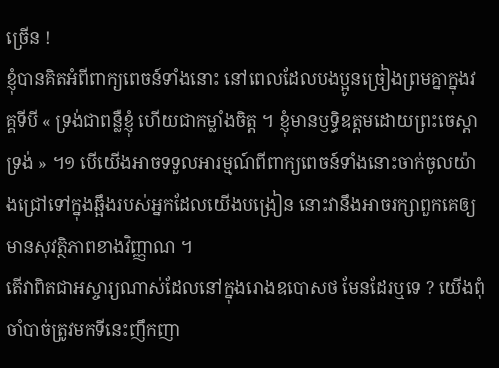ច្រើន !
ខ្ញុំបានគិតអំពីពាក្យពេចន៍ទាំងនោះ នៅពេលដែលបងប្អូនច្រៀងព្រមគ្នាក្នុងវគ្គទីបី « ទ្រង់ជាពន្លឺខ្ញុំ ហើយជាកម្លាំងចិត្ត ។ ខ្ញុំមានឫទ្ធិឧត្តមដោយព្រះចេស្ដាទ្រង់ » ។១ បើយើងអាចទទួលអារម្មណ៍ពីពាក្យពេចន៍ទាំងនោះចាក់ចូលយ៉ាងជ្រៅទៅក្នុងឆ្អឹងរបស់អ្នកដែលយើងបង្រៀន នោះវានឹងអាចរក្សាពួកគេឲ្យមានសុវត្ថិភាពខាងវិញ្ញាណ ។
តើវាពិតជាអស្ចារ្យណាស់ដែលនៅក្នុងរោងឧបោសថ មែនដែរឬទេ ? យើងពុំចាំបាច់ត្រូវមកទីនេះញឹកញា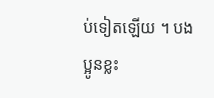ប់ទៀតឡើយ ។ បងប្អូនខ្លះ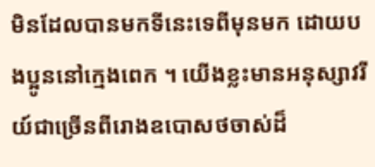មិនដែលបានមកទីនេះទេពីមុនមក ដោយបងប្អូននៅក្មេងពេក ។ យើងខ្លះមានអនុស្សាវរីយ៍ជាច្រើនពីរោងឧបោសថចាស់ដ៏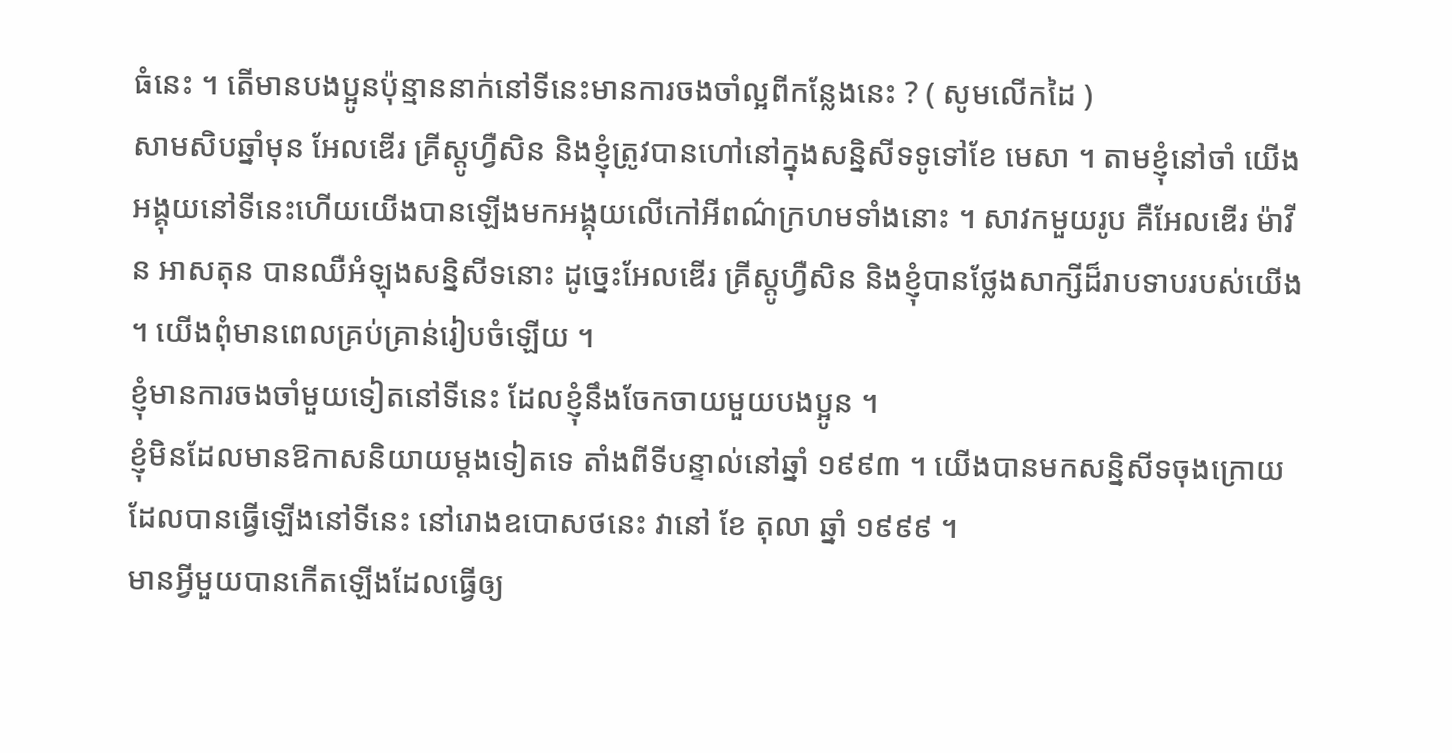ធំនេះ ។ តើមានបងប្អូនប៉ុន្មាននាក់នៅទីនេះមានការចងចាំល្អពីកន្លែងនេះ ? ( សូមលើកដៃ )
សាមសិបឆ្នាំមុន អែលឌើរ គ្រីស្តូហ្វឺសិន និងខ្ញុំត្រូវបានហៅនៅក្នុងសន្និសីទទូទៅខែ មេសា ។ តាមខ្ញុំនៅចាំ យើងអង្គុយនៅទីនេះហើយយើងបានឡើងមកអង្គុយលើកៅអីពណ៌ក្រហមទាំងនោះ ។ សាវកមួយរូប គឺអែលឌើរ ម៉ាវីន អាសតុន បានឈឺអំឡុងសន្និសីទនោះ ដូច្នេះអែលឌើរ គ្រីស្តូហ្វឺសិន និងខ្ញុំបានថ្លែងសាក្សីដ៏រាបទាបរបស់យើង ។ យើងពុំមានពេលគ្រប់គ្រាន់រៀបចំឡើយ ។
ខ្ញុំមានការចងចាំមួយទៀតនៅទីនេះ ដែលខ្ញុំនឹងចែកចាយមួយបងប្អូន ។
ខ្ញុំមិនដែលមានឱកាសនិយាយម្តងទៀតទេ តាំងពីទីបន្ទាល់នៅឆ្នាំ ១៩៩៣ ។ យើងបានមកសន្និសីទចុងក្រោយដែលបានធ្វើឡើងនៅទីនេះ នៅរោងឧបោសថនេះ វានៅ ខែ តុលា ឆ្នាំ ១៩៩៩ ។
មានអ្វីមួយបានកើតឡើងដែលធ្វើឲ្យ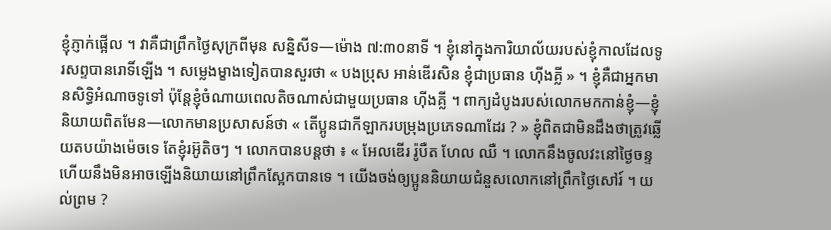ខ្ញុំភ្ញាក់ផ្អើល ។ វាគឺជាព្រឹកថ្ងៃសុក្រពីមុន សន្និសីទ—ម៉ោង ៧:៣០នាទី ។ ខ្ញុំនៅក្នុងការិយាល័យរបស់ខ្ញុំកាលដែលទូរសព្ទបានរោទិ៍ឡើង ។ សម្លេងម្ខាងទៀតបានសួរថា « បងប្រុស អាន់ឌើរសិន ខ្ញុំជាប្រធាន ហ៊ីងគ្លី » ។ ខ្ញុំគឺជាអ្នកមានសិទ្ធិអំណាចទូទៅ ប៉ុន្ដែខ្ញុំចំណាយពេលតិចណាស់ជាមួយប្រធាន ហ៊ីងគ្លី ។ ពាក្យដំបូងរបស់លោកមកកាន់ខ្ញុំ—ខ្ញុំនិយាយពិតមែន—លោកមានប្រសាសន៍ថា « តើប្អូនជាកីឡាករបម្រុងប្រភេទណាដែរ ? » ខ្ញុំពិតជាមិនដឹងថាត្រូវឆ្លើយតបយ៉ាងម៉េចទេ តែខ្ញុំរអ៊ូតិចៗ ។ លោកបានបន្ដថា ៖ « អែលឌើរ រ៉ូបឺត ហែល ឈឺ ។ លោកនឹងចូលវះនៅថ្ងៃចន្ទ ហើយនឹងមិនអាចឡើងនិយាយនៅព្រឹកស្អែកបានទេ ។ យើងចង់ឲ្យប្អូននិយាយជំនួសលោកនៅព្រឹកថ្ងៃសៅរ៍ ។ យល់ព្រម ?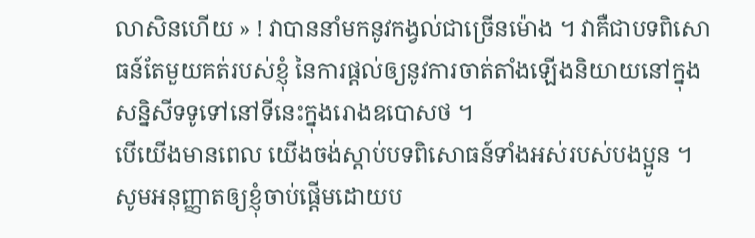លាសិនហើយ » ! វាបាននាំមកនូវកង្វល់ជាច្រើនម៉ោង ។ វាគឺជាបទពិសោធន៍តែមួយគត់របស់ខ្ញុំ នៃការផ្តល់ឲ្យនូវការចាត់តាំងឡើងនិយាយនៅក្នុងសន្និសីទទូទៅនៅទីនេះក្នុងរោងឧបោសថ ។
បើយើងមានពេល យើងចង់ស្ដាប់បទពិសោធន៍ទាំងអស់របស់បងប្អូន ។
សូមអនុញ្ញាតឲ្យខ្ញុំចាប់ផ្តើមដោយប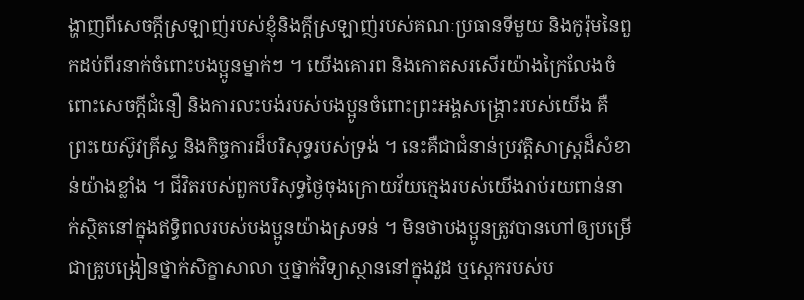ង្ហាញពីសេចក្តីស្រឡាញ់របស់ខ្ញុំនិងក្តីស្រឡាញ់របស់គណៈប្រធានទីមួយ និងកូរ៉ុមនៃពួកដប់ពីរនាក់ចំពោះបងប្អូនម្នាក់ៗ ។ យើងគោរព និងកោតសរសើរយ៉ាងក្រៃលែងចំពោះសេចក្ដីជំនឿ និងការលះបង់របស់បងប្អូនចំពោះព្រះអង្គសង្គ្រោះរបស់យើង គឺព្រះយេស៊ូវគ្រីស្ទ និងកិច្ចការដ៏បរិសុទ្ធរបស់ទ្រង់ ។ នេះគឺជាជំនាន់ប្រវត្តិសាស្ត្រដ៏សំខាន់យ៉ាងខ្លាំង ។ ជីវិតរបស់ពួកបរិសុទ្ធថ្ងៃចុងក្រោយវ័យក្មេងរបស់យើងរាប់រយពាន់នាក់ស្ថិតនៅក្នុងឥទ្ធិពលរបស់បងប្អូនយ៉ាងស្រទន់ ។ មិនថាបងប្អូនត្រូវបានហៅឲ្យបម្រើជាគ្រូបង្រៀនថ្នាក់សិក្ខាសាលា ឬថ្នាក់វិទ្យាស្ថាននៅក្នុងវួដ ឬស្តេករបស់ប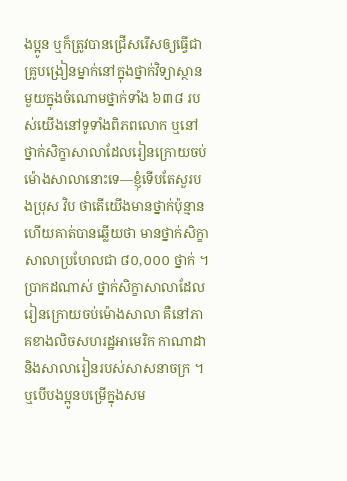ងប្អូន ឬក៏ត្រូវបានជ្រើសរើសឲ្យធ្វើជាគ្រូបង្រៀនម្នាក់នៅក្នុងថ្នាក់វិទ្យាស្ថានមួយក្នុងចំណោមថ្នាក់ទាំង ៦៣៨ របស់យើងនៅទូទាំងពិភពលោក ឬនៅថ្នាក់សិក្ខាសាលាដែលរៀនក្រោយចប់ម៉ោងសាលានោះទេ—ខ្ញុំទើបតែសួរបងប្រុស វិប ថាតើយើងមានថ្នាក់ប៉ុន្មាន ហើយគាត់បានឆ្លើយថា មានថ្នាក់សិក្ខាសាលាប្រហែលជា ៨០,០០០ ថ្នាក់ ។ ប្រាកដណាស់ ថ្នាក់សិក្ខាសាលាដែលរៀនក្រោយចប់ម៉ោងសាលា គឺនៅភាគខាងលិចសហរដ្ឋអាមេរិក កាណាដា និងសាលារៀនរបស់សាសនាចក្រ ។ ឬបើបងប្អូនបម្រើក្នុងសម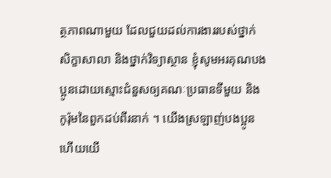ត្ថភាពណាមួយ ដែលជួយដល់ការងាររបស់ថ្នាក់សិក្ខាសាលា និងថ្នាក់វិទ្យាស្ថាន ខ្ញុំសូមអរគុណបងប្អូនដោយស្មោះជំនួសឲ្យគណៈប្រធានទីមួយ និងកូរ៉ុមនៃពួកដប់ពីរនាក់ ។ យើងស្រឡាញ់បងប្អូន ហើយយើ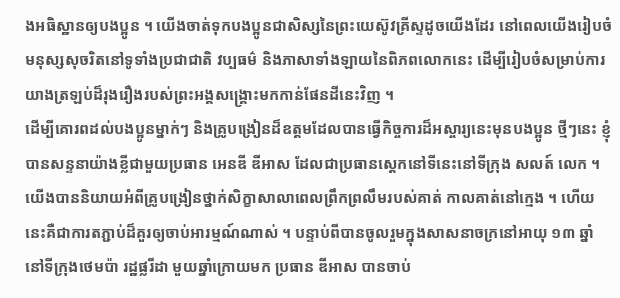ងអធិស្ឋានឲ្យបងប្អូន ។ យើងចាត់ទុកបងប្អូនជាសិស្សនៃព្រះយេស៊ូវគ្រីស្ទដូចយើងដែរ នៅពេលយើងរៀបចំមនុស្សសុចរិតនៅទូទាំងប្រជាជាតិ វប្បធម៌ និងភាសាទាំងឡាយនៃពិភពលោកនេះ ដើម្បីរៀបចំសម្រាប់ការយាងត្រឡប់ដ៏រុងរឿងរបស់ព្រះអង្គសង្គ្រោះមកកាន់ផែនដីនេះវិញ ។
ដើម្បីគោរពដល់បងប្អូនម្នាក់ៗ និងគ្រូបង្រៀនដ៏ឧត្តមដែលបានធ្វើកិច្ចការដ៏អស្ចារ្យនេះមុនបងប្អូន ថ្មីៗនេះ ខ្ញុំបានសន្ទនាយ៉ាងខ្លីជាមួយប្រធាន អេនឌី ឌីអាស ដែលជាប្រធានស្ដេកនៅទីនេះនៅទីក្រុង សលត៍ លេក ។ យើងបាននិយាយអំពីគ្រូបង្រៀនថ្នាក់សិក្ខាសាលាពេលព្រឹកព្រលឹមរបស់គាត់ កាលគាត់នៅក្មេង ។ ហើយនេះគឺជាការតភ្ជាប់ដ៏គួរឲ្យចាប់អារម្មណ៍ណាស់ ។ បន្ទាប់ពីបានចូលរួមក្នុងសាសនាចក្រនៅអាយុ ១៣ ឆ្នាំ នៅទីក្រុងថេមប៉ា រដ្ឋផ្លរីដា មួយឆ្នាំក្រោយមក ប្រធាន ឌីអាស បានចាប់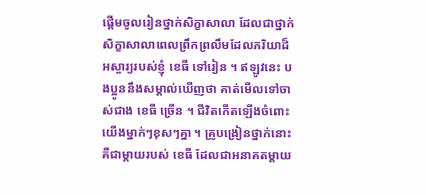ផ្ដើមចូលរៀនថ្នាក់សិក្ខាសាលា ដែលជាថ្នាក់សិក្ខាសាលាពេលព្រឹកព្រលឹមដែលភរិយាដ៏អស្ចារ្យរបស់ខ្ញុំ ខេធី ទៅរៀន ។ ឥឡូវនេះ បងប្អូននឹងសម្គាល់ឃើញថា គាត់មើលទៅចាស់ជាង ខេធី ច្រើន ។ ជីវិតកើតឡើងចំពោះយើងម្នាក់ៗខុសៗគ្នា ។ គ្រូបង្រៀនថ្នាក់នោះគឺជាម្តាយរបស់ ខេធី ដែលជាអនាគតម្តាយ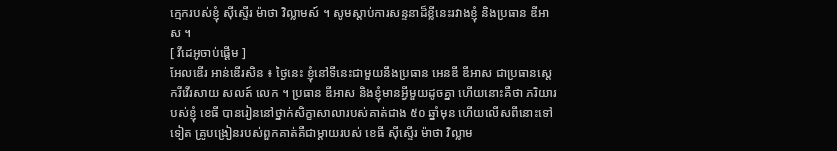ក្មេករបស់ខ្ញុំ ស៊ីស្ទើរ ម៉ាថា វិល្លាមស៍ ។ សូមស្ដាប់ការសន្ទនាដ៏ខ្លីនេះរវាងខ្ញុំ និងប្រធាន ឌីអាស ។
[ វីដេអូចាប់ផ្ដើម ]
អែលឌើរ អាន់ឌើរសិន ៖ ថ្ងៃនេះ ខ្ញុំនៅទីនេះជាមួយនឹងប្រធាន អេនឌី ឌីអាស ជាប្រធានស្ដេករីវើរសាយ សលត៍ លេក ។ ប្រធាន ឌីអាស និងខ្ញុំមានអ្វីមួយដូចគ្នា ហើយនោះគឺថា ភរិយារបស់ខ្ញុំ ខេធី បានរៀននៅថ្នាក់សិក្ខាសាលារបស់គាត់ជាង ៥០ ឆ្នាំមុន ហើយលើសពីនោះទៅទៀត គ្រូបង្រៀនរបស់ពួកគាត់គឺជាម្តាយរបស់ ខេធី ស៊ីស្ទើរ ម៉ាថា វិល្លាម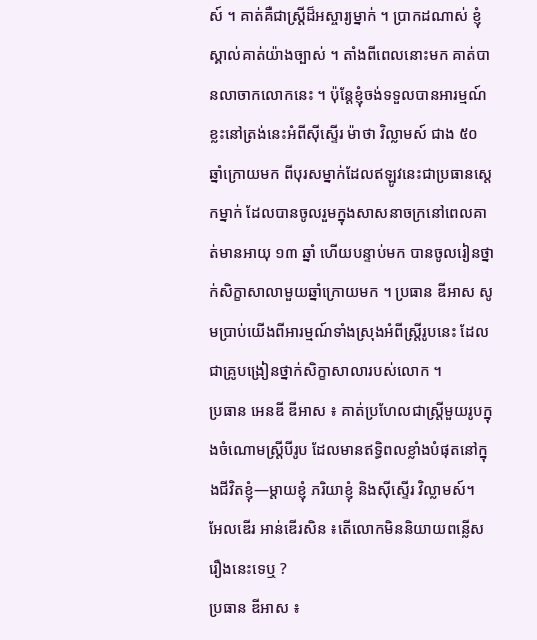ស៍ ។ គាត់គឺជាស្ត្រីដ៏អស្ចារ្យម្នាក់ ។ ប្រាកដណាស់ ខ្ញុំស្គាល់គាត់យ៉ាងច្បាស់ ។ តាំងពីពេលនោះមក គាត់បានលាចាកលោកនេះ ។ ប៉ុន្តែខ្ញុំចង់ទទួលបានអារម្មណ៍ខ្លះនៅត្រង់នេះអំពីស៊ីស្ទើរ ម៉ាថា វិល្លាមស៍ ជាង ៥០ ឆ្នាំក្រោយមក ពីបុរសម្នាក់ដែលឥឡូវនេះជាប្រធានស្តេកម្នាក់ ដែលបានចូលរួមក្នុងសាសនាចក្រនៅពេលគាត់មានអាយុ ១៣ ឆ្នាំ ហើយបន្ទាប់មក បានចូលរៀនថ្នាក់សិក្ខាសាលាមួយឆ្នាំក្រោយមក ។ ប្រធាន ឌីអាស សូមប្រាប់យើងពីអារម្មណ៍ទាំងស្រុងអំពីស្ដ្រីរូបនេះ ដែលជាគ្រូបង្រៀនថ្នាក់សិក្ខាសាលារបស់លោក ។
ប្រធាន អេនឌី ឌីអាស ៖ គាត់ប្រហែលជាស្ត្រីមួយរូបក្នុងចំណោមស្ត្រីបីរូប ដែលមានឥទ្ធិពលខ្លាំងបំផុតនៅក្នុងជីវិតខ្ញុំ—ម្តាយខ្ញុំ ភរិយាខ្ញុំ និងស៊ីស្ទើរ វិល្លាមស៍។
អែលឌើរ អាន់ឌើរសិន ៖តើលោកមិននិយាយពន្លើសរឿងនេះទេឬ ?
ប្រធាន ឌីអាស ៖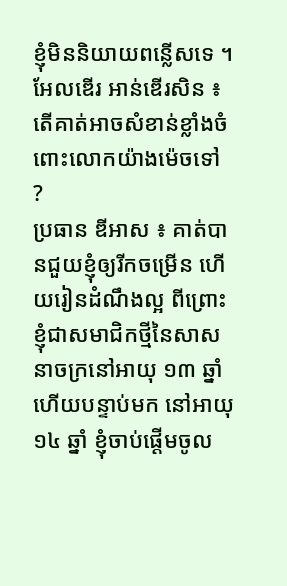ខ្ញុំមិននិយាយពន្លើសទេ ។
អែលឌើរ អាន់ឌើរសិន ៖ តើគាត់អាចសំខាន់ខ្លាំងចំពោះលោកយ៉ាងម៉េចទៅ ?
ប្រធាន ឌីអាស ៖ គាត់បានជួយខ្ញុំឲ្យរីកចម្រើន ហើយរៀនដំណឹងល្អ ពីព្រោះខ្ញុំជាសមាជិកថ្មីនៃសាសនាចក្រនៅអាយុ ១៣ ឆ្នាំ ហើយបន្ទាប់មក នៅអាយុ ១៤ ឆ្នាំ ខ្ញុំចាប់ផ្ដើមចូល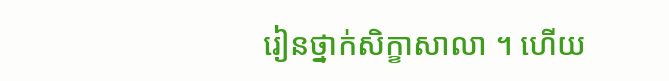រៀនថ្នាក់សិក្ខាសាលា ។ ហើយ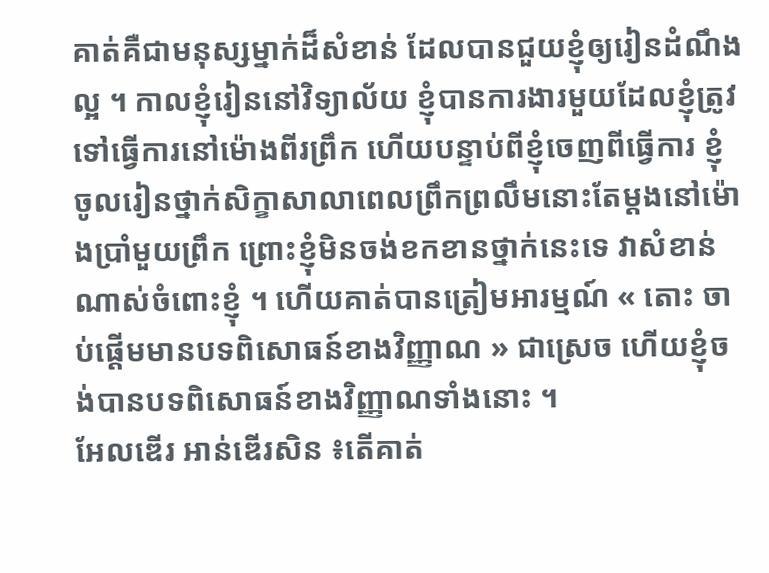គាត់គឺជាមនុស្សម្នាក់ដ៏សំខាន់ ដែលបានជួយខ្ញុំឲ្យរៀនដំណឹងល្អ ។ កាលខ្ញុំរៀននៅវិទ្យាល័យ ខ្ញុំបានការងារមួយដែលខ្ញុំត្រូវទៅធ្វើការនៅម៉ោងពីរព្រឹក ហើយបន្ទាប់ពីខ្ញុំចេញពីធ្វើការ ខ្ញុំចូលរៀនថ្នាក់សិក្ខាសាលាពេលព្រឹកព្រលឹមនោះតែម្ដងនៅម៉ោងប្រាំមួយព្រឹក ព្រោះខ្ញុំមិនចង់ខកខានថ្នាក់នេះទេ វាសំខាន់ណាស់ចំពោះខ្ញុំ ។ ហើយគាត់បានត្រៀមអារម្មណ៍ « តោះ ចាប់ផ្ដើមមានបទពិសោធន៍ខាងវិញ្ញាណ » ជាស្រេច ហើយខ្ញុំចង់បានបទពិសោធន៍ខាងវិញ្ញាណទាំងនោះ ។
អែលឌើរ អាន់ឌើរសិន ៖តើគាត់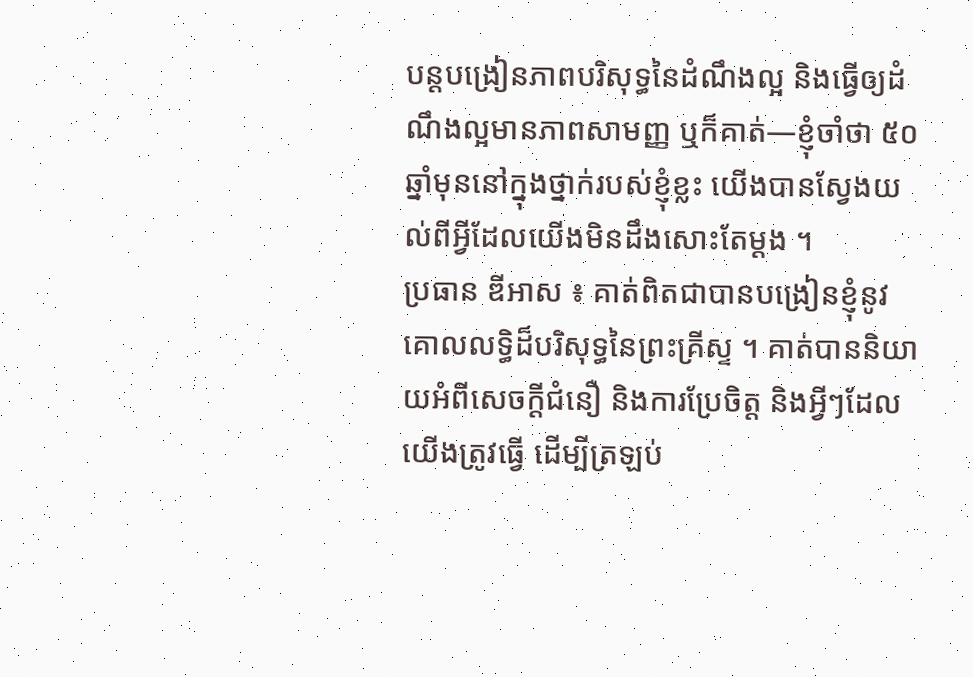បន្ដបង្រៀនភាពបរិសុទ្ធនៃដំណឹងល្អ និងធ្វើឲ្យដំណឹងល្អមានភាពសាមញ្ញ ឬក៏គាត់—ខ្ញុំចាំថា ៥០ ឆ្នាំមុននៅក្នុងថ្នាក់របស់ខ្ញុំខ្លះ យើងបានស្វែងយល់ពីអ្វីដែលយើងមិនដឹងសោះតែម្ដង ។
ប្រធាន ឌីអាស ៖ គាត់ពិតជាបានបង្រៀនខ្ញុំនូវគោលលទ្ធិដ៏បរិសុទ្ធនៃព្រះគ្រីស្ទ ។ គាត់បាននិយាយអំពីសេចក្ដីជំនឿ និងការប្រែចិត្ត និងអ្វីៗដែលយើងត្រូវធ្វើ ដើម្បីត្រឡប់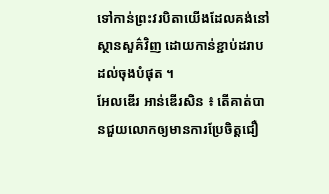ទៅកាន់ព្រះវរបិតាយើងដែលគង់នៅស្ថានសួគ៌វិញ ដោយកាន់ខ្ជាប់ដរាបដល់ចុងបំផុត ។
អែលឌើរ អាន់ឌើរសិន ៖ តើគាត់បានជួយលោកឲ្យមានការប្រែចិត្តជឿ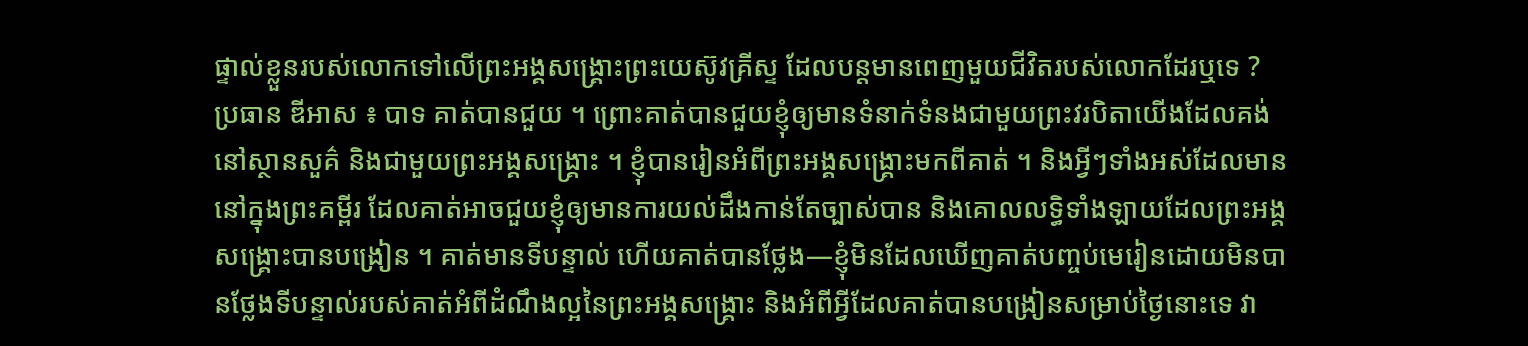ផ្ទាល់ខ្លួនរបស់លោកទៅលើព្រះអង្គសង្រ្គោះព្រះយេស៊ូវគ្រីស្ទ ដែលបន្ដមានពេញមួយជីវិតរបស់លោកដែរឬទេ ?
ប្រធាន ឌីអាស ៖ បាទ គាត់បានជួយ ។ ព្រោះគាត់បានជួយខ្ញុំឲ្យមានទំនាក់ទំនងជាមួយព្រះវរបិតាយើងដែលគង់នៅស្ថានសួគ៌ និងជាមួយព្រះអង្គសង្គ្រោះ ។ ខ្ញុំបានរៀនអំពីព្រះអង្គសង្គ្រោះមកពីគាត់ ។ និងអ្វីៗទាំងអស់ដែលមាននៅក្នុងព្រះគម្ពីរ ដែលគាត់អាចជួយខ្ញុំឲ្យមានការយល់ដឹងកាន់តែច្បាស់បាន និងគោលលទ្ធិទាំងឡាយដែលព្រះអង្គសង្រ្គោះបានបង្រៀន ។ គាត់មានទីបន្ទាល់ ហើយគាត់បានថ្លែង—ខ្ញុំមិនដែលឃើញគាត់បញ្ចប់មេរៀនដោយមិនបានថ្លែងទីបន្ទាល់របស់គាត់អំពីដំណឹងល្អនៃព្រះអង្គសង្រ្គោះ និងអំពីអ្វីដែលគាត់បានបង្រៀនសម្រាប់ថ្ងៃនោះទេ វា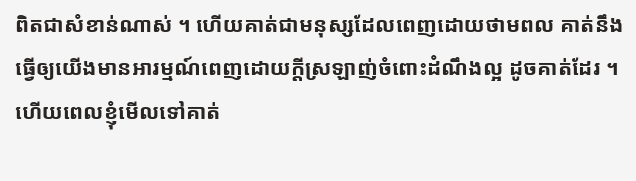ពិតជាសំខាន់ណាស់ ។ ហើយគាត់ជាមនុស្សដែលពេញដោយថាមពល គាត់នឹងធ្វើឲ្យយើងមានអារម្មណ៍ពេញដោយក្ដីស្រឡាញ់ចំពោះដំណឹងល្អ ដូចគាត់ដែរ ។ ហើយពេលខ្ញុំមើលទៅគាត់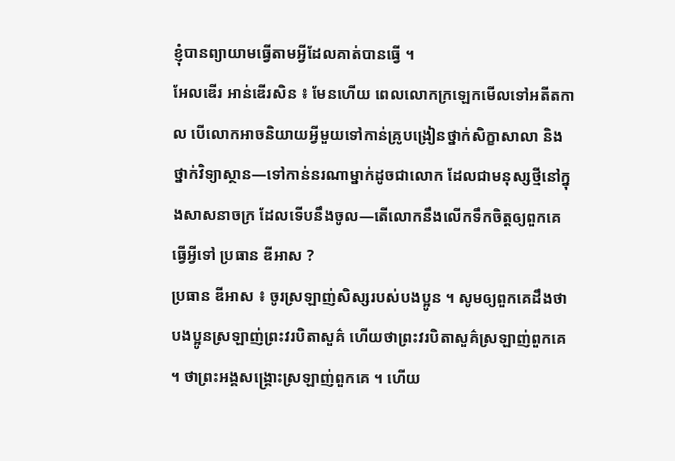ខ្ញុំបានព្យាយាមធ្វើតាមអ្វីដែលគាត់បានធ្វើ ។
អែលឌើរ អាន់ឌើរសិន ៖ មែនហើយ ពេលលោកក្រឡេកមើលទៅអតីតកាល បើលោកអាចនិយាយអ្វីមួយទៅកាន់គ្រូបង្រៀនថ្នាក់សិក្ខាសាលា និងថ្នាក់វិទ្យាស្ថាន—ទៅកាន់នរណាម្នាក់ដូចជាលោក ដែលជាមនុស្សថ្មីនៅក្នុងសាសនាចក្រ ដែលទើបនឹងចូល—តើលោកនឹងលើកទឹកចិត្តឲ្យពួកគេធ្វើអ្វីទៅ ប្រធាន ឌីអាស ?
ប្រធាន ឌីអាស ៖ ចូរស្រឡាញ់សិស្សរបស់បងប្អូន ។ សូមឲ្យពួកគេដឹងថា បងប្អូនស្រឡាញ់ព្រះវរបិតាសួគ៌ ហើយថាព្រះវរបិតាសួគ៌ស្រឡាញ់ពួកគេ ។ ថាព្រះអង្គសង្គ្រោះស្រឡាញ់ពួកគេ ។ ហើយ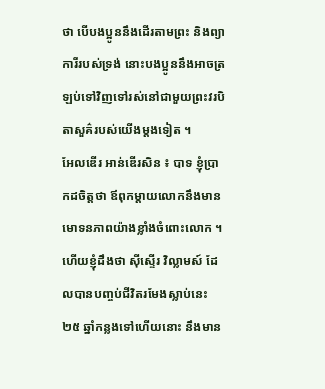ថា បើបងប្អូននឹងដើរតាមព្រះ និងព្យាការីរបស់ទ្រង់ នោះបងប្អូននឹងអាចត្រឡប់ទៅវិញទៅរស់នៅជាមួយព្រះវរបិតាសួគ៌របស់យើងម្ដងទៀត ។
អែលឌើរ អាន់ឌើរសិន ៖ បាទ ខ្ញុំប្រាកដចិត្តថា ឪពុកម្តាយលោកនឹងមានមោទនភាពយ៉ាងខ្លាំងចំពោះលោក ។ ហើយខ្ញុំដឹងថា ស៊ីស្ទើរ វិល្លាមស៍ ដែលបានបញ្ចប់ជីវិតរមែងស្លាប់នេះ ២៥ ឆ្នាំកន្លងទៅហើយនោះ នឹងមាន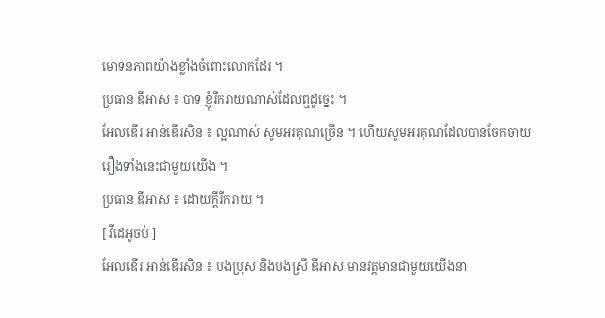មោទនភាពយ៉ាងខ្លាំងចំពោះលោកដែរ ។
ប្រធាន ឌីអាស ៖ បាទ ខ្ញុំរីករាយណាស់ដែលឮដូច្នេះ ។
អែលឌើរ អាន់ឌើរសិន ៖ ល្អណាស់ សូមអរគុណច្រើន ។ ហើយសូមអរគុណដែលបានចែកចាយរឿងទាំងនេះជាមួយយើង ។
ប្រធាន ឌីអាស ៖ ដោយក្ដីរីករាយ ។
[ វីដេអូចប់ ]
អែលឌើរ អាន់ឌើរសិន ៖ បងប្រុស និងបងស្រី ឌីអាស មានវត្តមានជាមួយយើងនា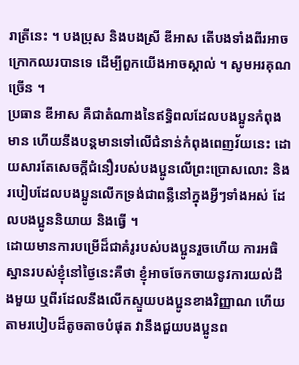រាត្រីនេះ ។ បងប្រុស និងបងស្រី ឌីអាស តើបងទាំងពីរអាចក្រោកឈរបានទេ ដើម្បីពួកយើងអាចស្គាល់ ។ សូមអរគុណច្រើន ។
ប្រធាន ឌីអាស គឺជាតំណាងនៃឥទ្ធិពលដែលបងប្អូនកំពុងមាន ហើយនឹងបន្តមានទៅលើជំនាន់កំពុងពេញវ័យនេះ ដោយសារតែសេចក្ដីជំនឿរបស់បងប្អូនលើព្រះប្រោសលោះ និងរបៀបដែលបងប្អូនលើកទ្រង់ជាពន្លឺនៅក្នុងអ្វីៗទាំងអស់ ដែលបងប្អូននិយាយ និងធ្វើ ។
ដោយមានការបម្រើដ៏ជាគំរូរបស់បងប្អូនរួចហើយ ការអធិស្ឋានរបស់ខ្ញុំនៅថ្ងៃនេះគឺថា ខ្ញុំអាចចែកចាយនូវការយល់ដឹងមួយ ឬពីរដែលនឹងលើកស្ទួយបងប្អូនខាងវិញ្ញាណ ហើយតាមរបៀបដ៏តូចតាចបំផុត វានឹងជួយបងប្អូនព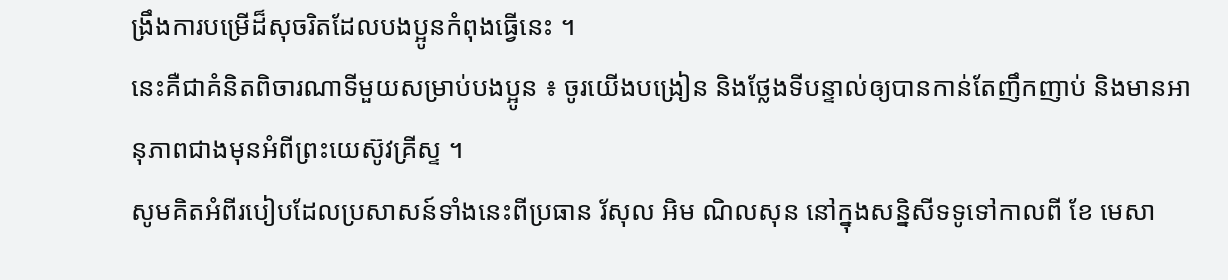ង្រឹងការបម្រើដ៏សុចរិតដែលបងប្អូនកំពុងធ្វើនេះ ។
នេះគឺជាគំនិតពិចារណាទីមួយសម្រាប់បងប្អូន ៖ ចូរយើងបង្រៀន និងថ្លែងទីបន្ទាល់ឲ្យបានកាន់តែញឹកញាប់ និងមានអានុភាពជាងមុនអំពីព្រះយេស៊ូវគ្រីស្ទ ។
សូមគិតអំពីរបៀបដែលប្រសាសន៍ទាំងនេះពីប្រធាន រ័សុល អិម ណិលសុន នៅក្នុងសន្និសីទទូទៅកាលពី ខែ មេសា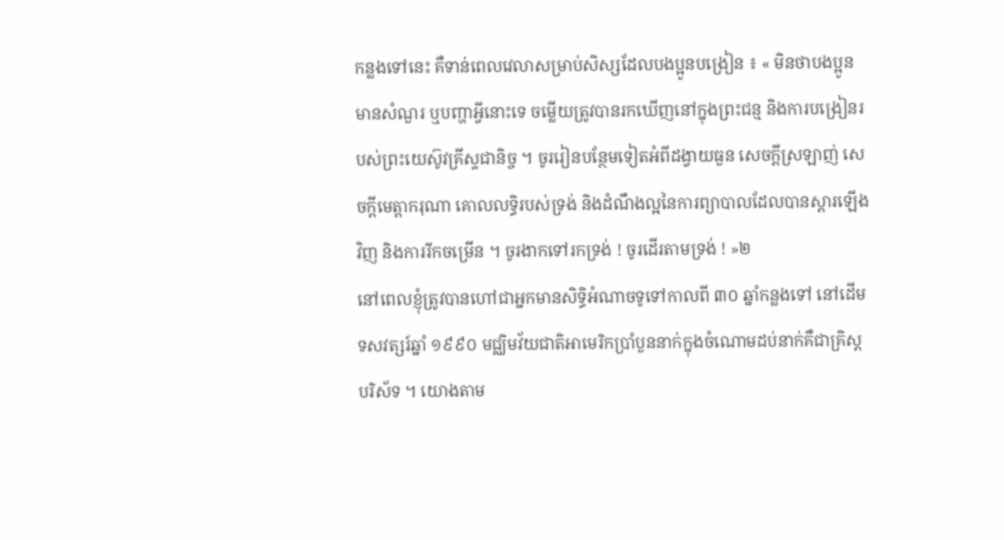កន្លងទៅនេះ គឺទាន់ពេលវេលាសម្រាប់សិស្សដែលបងប្អូនបង្រៀន ៖ « មិនថាបងប្អូនមានសំណួរ ឬបញ្ហាអ្វីនោះទេ ចម្លើយត្រូវបានរកឃើញនៅក្នុងព្រះជន្ម និងការបង្រៀនរបស់ព្រះយេស៊ូវគ្រីស្ទជានិច្ច ។ ចូររៀនបន្ថែមទៀតអំពីដង្វាយធួន សេចក្តីស្រឡាញ់ សេចក្តីមេត្តាករុណា គោលលទ្ធិរបស់ទ្រង់ និងដំណឹងល្អនៃការព្យាបាលដែលបានស្តារឡើងវិញ និងការរីកចម្រើន ។ ចូរងាកទៅរកទ្រង់ ! ចូរដើរតាមទ្រង់ ! »២
នៅពេលខ្ញុំត្រូវបានហៅជាអ្នកមានសិទ្ធិអំណាចទូទៅកាលពី ៣០ ឆ្នាំកន្លងទៅ នៅដើមទសវត្សរ៍ឆ្នាំ ១៩៩០ មជ្ឈិមវ័យជាតិអាមេរិកប្រាំបួននាក់ក្នុងចំណោមដប់នាក់គឺជាគ្រិស្ដបរិស័ទ ។ យោងតាម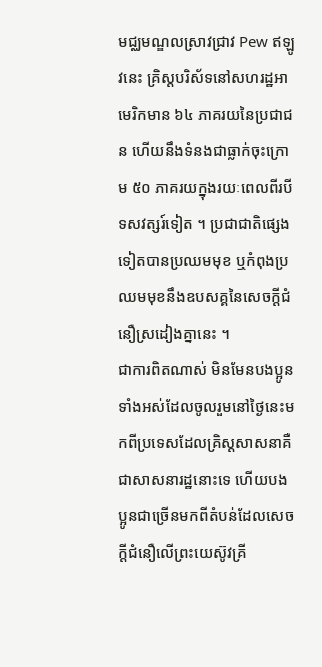មជ្ឈមណ្ឌលស្រាវជ្រាវ Pew ឥឡូវនេះ គ្រិស្ដបរិស័ទនៅសហរដ្ឋអាមេរិកមាន ៦៤ ភាគរយនៃប្រជាជន ហើយនឹងទំនងជាធ្លាក់ចុះក្រោម ៥០ ភាគរយក្នុងរយៈពេលពីរបីទសវត្សរ៍ទៀត ។ ប្រជាជាតិផ្សេងទៀតបានប្រឈមមុខ ឬកំពុងប្រឈមមុខនឹងឧបសគ្គនៃសេចក្ដីជំនឿស្រដៀងគ្នានេះ ។
ជាការពិតណាស់ មិនមែនបងប្អូនទាំងអស់ដែលចូលរួមនៅថ្ងៃនេះមកពីប្រទេសដែលគ្រិស្ដសាសនាគឺជាសាសនារដ្ឋនោះទេ ហើយបងប្អូនជាច្រើនមកពីតំបន់ដែលសេចក្ដីជំនឿលើព្រះយេស៊ូវគ្រី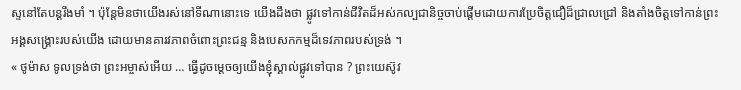ស្ទនៅតែបន្ដរឹងមាំ ។ ប៉ុន្តែមិនថាយើងរស់នៅទីណានោះទេ យើងដឹងថា ផ្លូវទៅកាន់ជីវិតដ៏អស់កល្បជានិច្ចចាប់ផ្ដើមដោយការប្រែចិត្តជឿដ៏ជ្រាលជ្រៅ និងតាំងចិត្តទៅកាន់ព្រះអង្គសង្រ្គោះរបស់យើង ដោយមានគារវភាពចំពោះព្រះជន្ម និងបេសកកម្មដ៏ទេវភាពរបស់ទ្រង់ ។
« ថូម៉ាស ទូលទ្រង់ថា ព្រះអម្ចាស់អើយ … ធ្វើដូចម្ដេចឲ្យយើងខ្ញុំស្គាល់ផ្លូវទៅបាន ? ព្រះយេស៊ូវ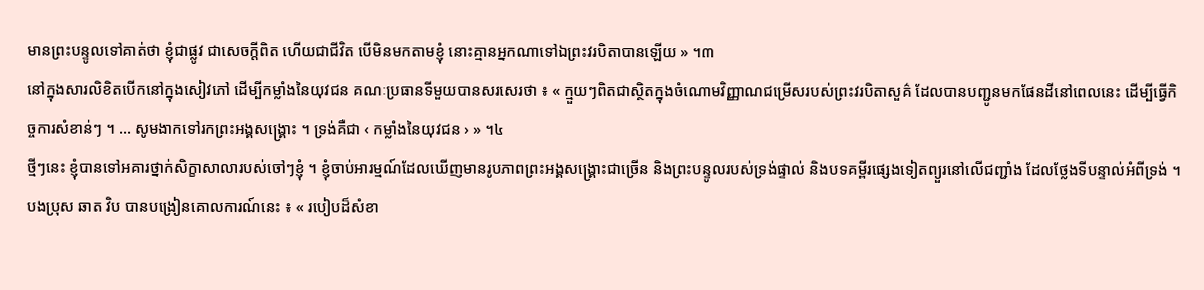មានព្រះបន្ទូលទៅគាត់ថា ខ្ញុំជាផ្លូវ ជាសេចក្តីពិត ហើយជាជីវិត បើមិនមកតាមខ្ញុំ នោះគ្មានអ្នកណាទៅឯព្រះវរបិតាបានឡើយ » ។៣
នៅក្នុងសារលិខិតបើកនៅក្នុងសៀវភៅ ដើម្បីកម្លាំងនៃយុវជន គណៈប្រធានទីមួយបានសរសេរថា ៖ « ក្មួយៗពិតជាស្ថិតក្នុងចំណោមវិញ្ញាណជម្រើសរបស់ព្រះវរបិតាសួគ៌ ដែលបានបញ្ជូនមកផែនដីនៅពេលនេះ ដើម្បីធ្វើកិច្ចការសំខាន់ៗ ។ … សូមងាកទៅរកព្រះអង្គសង្គ្រោះ ។ ទ្រង់គឺជា ‹ កម្លាំងនៃយុវជន › » ។៤
ថ្មីៗនេះ ខ្ញុំបានទៅអគារថ្នាក់សិក្ខាសាលារបស់ចៅៗខ្ញុំ ។ ខ្ញុំចាប់អារម្មណ៍ដែលឃើញមានរូបភាពព្រះអង្គសង្រ្គោះជាច្រើន និងព្រះបន្ទូលរបស់ទ្រង់ផ្ទាល់ និងបទគម្ពីរផ្សេងទៀតព្យួរនៅលើជញ្ជាំង ដែលថ្លែងទីបន្ទាល់អំពីទ្រង់ ។
បងប្រុស ឆាត វិប បានបង្រៀនគោលការណ៍នេះ ៖ « របៀបដ៏សំខា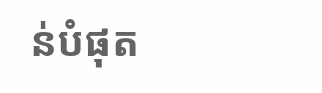ន់បំផុត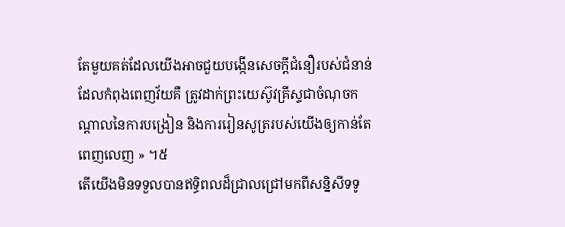តែមួយគត់ដែលយើងអាចជួយបង្កើនសេចក្ដីជំនឿរបស់ជំនាន់ដែលកំពុងពេញវ័យគឺ ត្រូវដាក់ព្រះយេស៊ូវគ្រីស្ទជាចំណុចកណ្ដាលនៃការបង្រៀន និងការរៀនសូត្ររបស់យើងឲ្យកាន់តែពេញលេញ » ។៥
តើយើងមិនទទួលបានឥទ្ធិពលដ៏ជ្រាលជ្រៅមកពីសន្និសីទទូ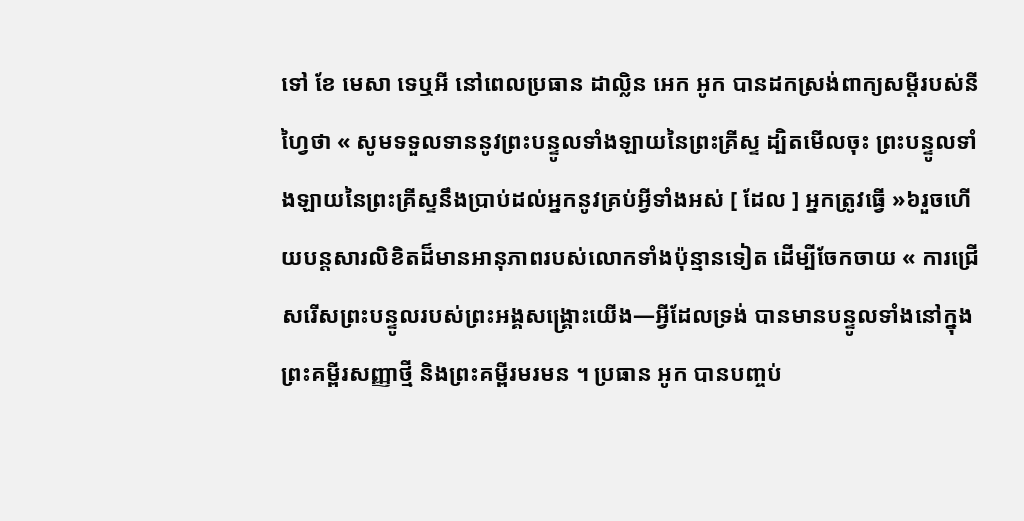ទៅ ខែ មេសា ទេឬអី នៅពេលប្រធាន ដាល្លិន អេក អូក បានដកស្រង់ពាក្យសម្ដីរបស់នីហ្វៃថា « សូមទទួលទាននូវព្រះបន្ទូលទាំងឡាយនៃព្រះគ្រីស្ទ ដ្បិតមើលចុះ ព្រះបន្ទូលទាំងឡាយនៃព្រះគ្រីស្ទនឹងប្រាប់ដល់អ្នកនូវគ្រប់អ្វីទាំងអស់ [ ដែល ] អ្នកត្រូវធ្វើ »៦រួចហើយបន្ដសារលិខិតដ៏មានអានុភាពរបស់លោកទាំងប៉ុន្មានទៀត ដើម្បីចែកចាយ « ការជ្រើសរើសព្រះបន្ទូលរបស់ព្រះអង្គសង្គ្រោះយើង—អ្វីដែលទ្រង់ បានមានបន្ទូលទាំងនៅក្នុងព្រះគម្ពីរសញ្ញាថ្មី និងព្រះគម្ពីរមរមន ។ ប្រធាន អូក បានបញ្ចប់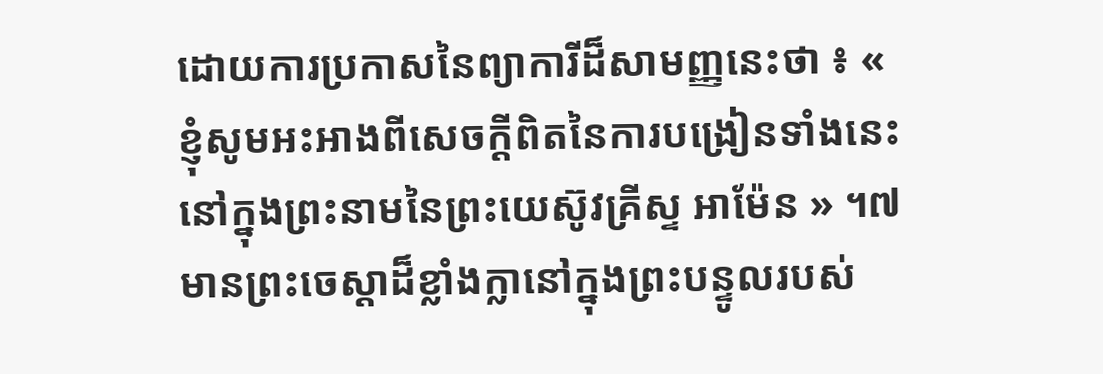ដោយការប្រកាសនៃព្យាការីដ៏សាមញ្ញនេះថា ៖ « ខ្ញុំសូមអះអាងពីសេចក្ដីពិតនៃការបង្រៀនទាំងនេះ នៅក្នុងព្រះនាមនៃព្រះយេស៊ូវគ្រីស្ទ អាម៉ែន » ។៧
មានព្រះចេស្ដាដ៏ខ្លាំងក្លានៅក្នុងព្រះបន្ទូលរបស់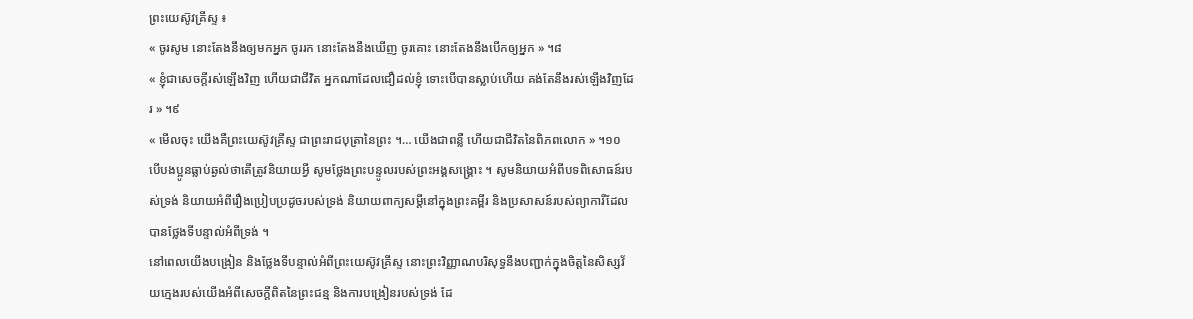ព្រះយេស៊ូវគ្រីស្ទ ៖
« ចូរសូម នោះតែងនឹងឲ្យមកអ្នក ចូររក នោះតែងនឹងឃើញ ចូរគោះ នោះតែងនឹងបើកឲ្យអ្នក » ។៨
« ខ្ញុំជាសេចក្តីរស់ឡើងវិញ ហើយជាជីវិត អ្នកណាដែលជឿដល់ខ្ញុំ ទោះបើបានស្លាប់ហើយ គង់តែនឹងរស់ឡើងវិញដែរ » ។៩
« មើលចុះ យើងគឺព្រះយេស៊ូវគ្រីស្ទ ជាព្រះរាជបុត្រានៃព្រះ ។… យើងជាពន្លឺ ហើយជាជីវិតនៃពិភពលោក » ។១០
បើបងប្អូនធ្លាប់ឆ្ងល់ថាតើត្រូវនិយាយអ្វី សូមថ្លែងព្រះបន្ទូលរបស់ព្រះអង្គសង្គ្រោះ ។ សូមនិយាយអំពីបទពិសោធន៍របស់ទ្រង់ និយាយអំពីរឿងប្រៀបប្រដូចរបស់ទ្រង់ និយាយពាក្យសម្ដីនៅក្នុងព្រះគម្ពីរ និងប្រសាសន៍របស់ព្យាការីដែលបានថ្លែងទីបន្ទាល់អំពីទ្រង់ ។
នៅពេលយើងបង្រៀន និងថ្លែងទីបន្ទាល់អំពីព្រះយេស៊ូវគ្រីស្ទ នោះព្រះវិញ្ញាណបរិសុទ្ធនឹងបញ្ជាក់ក្នុងចិត្តនៃសិស្សវ័យក្មេងរបស់យើងអំពីសេចក្ដីពិតនៃព្រះជន្ម និងការបង្រៀនរបស់ទ្រង់ ដែ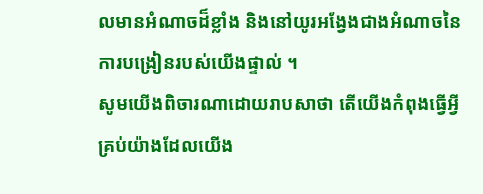លមានអំណាចដ៏ខ្លាំង និងនៅយូរអង្វែងជាងអំណាចនៃការបង្រៀនរបស់យើងផ្ទាល់ ។
សូមយើងពិចារណាដោយរាបសាថា តើយើងកំពុងធ្វើអ្វីគ្រប់យ៉ាងដែលយើង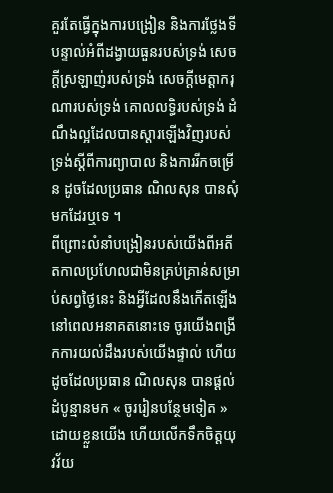គួរតែធ្វើក្នុងការបង្រៀន និងការថ្លែងទីបន្ទាល់អំពីដង្វាយធួនរបស់ទ្រង់ សេចក្ដីស្រឡាញ់របស់ទ្រង់ សេចក្ដីមេត្តាករុណារបស់ទ្រង់ គោលលទ្ធិរបស់ទ្រង់ ដំណឹងល្អដែលបានស្ដារឡើងវិញរបស់ទ្រង់ស្ដីពីការព្យាបាល និងការរីកចម្រើន ដូចដែលប្រធាន ណិលសុន បានសុំមកដែរឬទេ ។
ពីព្រោះលំនាំបង្រៀនរបស់យើងពីអតីតកាលប្រហែលជាមិនគ្រប់គ្រាន់សម្រាប់សព្វថ្ងៃនេះ និងអ្វីដែលនឹងកើតឡើងនៅពេលអនាគតនោះទេ ចូរយើងពង្រីកការយល់ដឹងរបស់យើងផ្ទាល់ ហើយដូចដែលប្រធាន ណិលសុន បានផ្តល់ដំបូន្មានមក « ចូររៀនបន្ថែមទៀត » ដោយខ្លួនយើង ហើយលើកទឹកចិត្តយុវវ័យ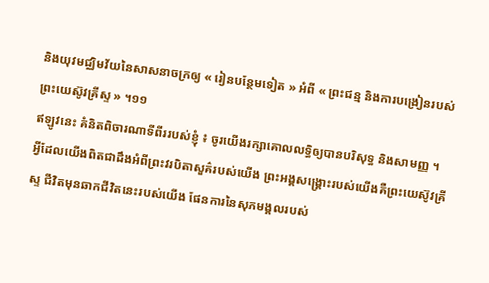និងយុវមជ្ឈិមវ័យនៃសាសនាចក្រឲ្យ « រៀនបន្ថែមទៀត » អំពី « ព្រះជន្ម និងការបង្រៀនរបស់ព្រះយេស៊ូវគ្រីស្ទ » ។១១
ឥឡូវនេះ គំនិតពិចារណាទីពីររបស់ខ្ញុំ ៖ ចូរយើងរក្សាគោលលទ្ធិឲ្យបានបរិសុទ្ធ និងសាមញ្ញ ។
អ្វីដែលយើងពិតជាដឹងអំពីព្រះវរបិតាសួគ៌របស់យើង ព្រះអង្គសង្រ្គោះរបស់យើងគឺព្រះយេស៊ូវគ្រីស្ទ ជីវិតមុនឆាកជីវិតនេះរបស់យើង ផែនការនៃសុភមង្គលរបស់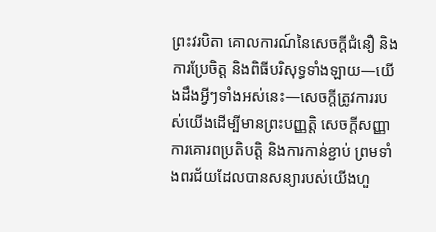ព្រះវរបិតា គោលការណ៍នៃសេចក្តីជំនឿ និង ការប្រែចិត្ត និងពិធីបរិសុទ្ធទាំងឡាយ—យើងដឹងអ្វីៗទាំងអស់នេះ—សេចក្ដីត្រូវការរបស់យើងដើម្បីមានព្រះបញ្ញត្តិ សេចក្ដីសញ្ញា ការគោរពប្រតិបត្តិ និងការកាន់ខ្ជាប់ ព្រមទាំងពរជ័យដែលបានសន្យារបស់យើងហួ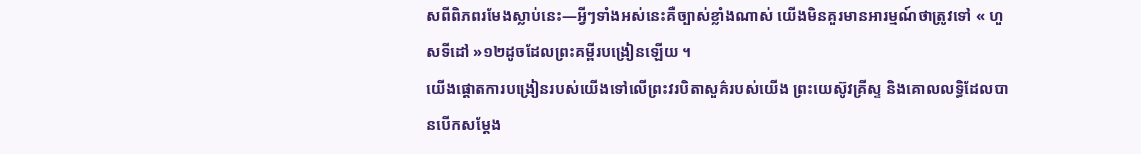សពីពិភពរមែងស្លាប់នេះ—អ្វីៗទាំងអស់នេះគឺច្បាស់ខ្លាំងណាស់ យើងមិនគួរមានអារម្មណ៍ថាត្រូវទៅ « ហួសទីដៅ »១២ដូចដែលព្រះគម្ពីរបង្រៀនឡើយ ។
យើងផ្ដោតការបង្រៀនរបស់យើងទៅលើព្រះវរបិតាសួគ៌របស់យើង ព្រះយេស៊ូវគ្រីស្ទ និងគោលលទ្ធិដែលបានបើកសម្ដែង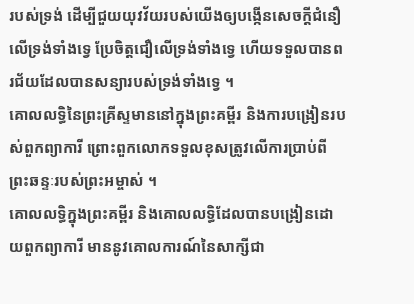របស់ទ្រង់ ដើម្បីជួយយុវវ័យរបស់យើងឲ្យបង្កើនសេចក្ដីជំនឿលើទ្រង់ទាំងទ្វេ ប្រែចិត្តជឿលើទ្រង់ទាំងទ្វេ ហើយទទួលបានពរជ័យដែលបានសន្យារបស់ទ្រង់ទាំងទ្វេ ។
គោលលទ្ធិនៃព្រះគ្រីស្ទមាននៅក្នុងព្រះគម្ពីរ និងការបង្រៀនរបស់ពួកព្យាការី ព្រោះពួកលោកទទួលខុសត្រូវលើការប្រាប់ពីព្រះឆន្ទៈរបស់ព្រះអម្ចាស់ ។
គោលលទ្ធិក្នុងព្រះគម្ពីរ និងគោលលទ្ធិដែលបានបង្រៀនដោយពួកព្យាការី មាននូវគោលការណ៍នៃសាក្សីជា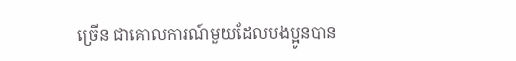ច្រើន ជាគោលការណ៍មួយដែលបងប្អូនបាន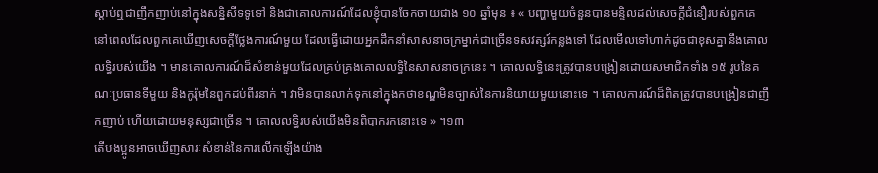ស្ដាប់ឮជាញឹកញាប់នៅក្នុងសន្និសីទទូទៅ និងជាគោលការណ៍ដែលខ្ញុំបានចែកចាយជាង ១០ ឆ្នាំមុន ៖ « បញ្ហាមួយចំនួនបានមន្ទិលដល់សេចក្ដីជំនឿរបស់ពួកគេ នៅពេលដែលពួកគេឃើញសេចក្ដីថ្លែងការណ៍មួយ ដែលធ្វើដោយអ្នកដឹកនាំសាសនាចក្រម្នាក់ជាច្រើនទសវត្សរ៍កន្លងទៅ ដែលមើលទៅហាក់ដូចជាខុសគ្នានឹងគោលលទ្ធិរបស់យើង ។ មានគោលការណ៍ដ៏សំខាន់មួយដែលគ្រប់គ្រងគោលលទ្ធិនៃសាសនាចក្រនេះ ។ គោលលទ្ធិនេះត្រូវបានបង្រៀនដោយសមាជិកទាំង ១៥ រូបនៃគណៈប្រធានទីមួយ និងកូរ៉ុមនៃពួកដប់ពីរនាក់ ។ វាមិនបានលាក់ទុកនៅក្នុងកថាខណ្ឌមិនច្បាស់នៃការនិយាយមួយនោះទេ ។ គោលការណ៍ដ៏ពិតត្រូវបានបង្រៀនជាញឹកញាប់ ហើយដោយមនុស្សជាច្រើន ។ គោលលទ្ធិរបស់យើងមិនពិបាករកនោះទេ » ។១៣
តើបងប្អូនអាចឃើញសារៈសំខាន់នៃការលើកឡើងយ៉ាង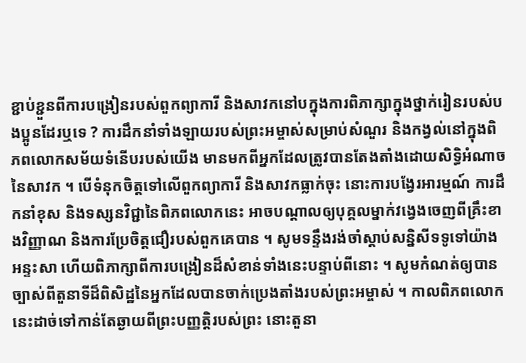ខ្ជាប់ខ្ជួនពីការបង្រៀនរបស់ពួកព្យាការី និងសាវកនៅបក្នុងការពិភាក្សាក្នុងថ្នាក់រៀនរបស់បងប្អូនដែរឬទេ ? ការដឹកនាំទាំងឡាយរបស់ព្រះអម្ចាស់សម្រាប់សំណួរ និងកង្វល់នៅក្នុងពិភពលោកសម័យទំនើបរបស់យើង មានមកពីអ្នកដែលត្រូវបានតែងតាំងដោយសិទ្ធិអំណាចនៃសាវក ។ បើទំនុកចិត្តទៅលើពួកព្យាការី និងសាវកធ្លាក់ចុះ នោះការបង្វែរអារម្មណ៍ ការដឹកនាំខុស និងទស្សនវិជ្ជានៃពិភពលោកនេះ អាចបណ្ដាលឲ្យបុគ្គលម្នាក់វង្វេងចេញពីគ្រឹះខាងវិញ្ញាណ និងការប្រែចិត្តជឿរបស់ពួកគេបាន ។ សូមទន្ទឹងរង់ចាំស្ដាប់សន្និសីទទូទៅយ៉ាងអន្ទះសា ហើយពិភាក្សាពីការបង្រៀនដ៏សំខាន់ទាំងនេះបន្ទាប់ពីនោះ ។ សូមកំណត់ឲ្យបានច្បាស់ពីតួនាទីដ៏ពិសិដ្ឋនៃអ្នកដែលបានចាក់ប្រេងតាំងរបស់ព្រះអម្ចាស់ ។ កាលពិភពលោកនេះដាច់ទៅកាន់តែឆ្ងាយពីព្រះបញ្ញត្តិរបស់ព្រះ នោះតួនា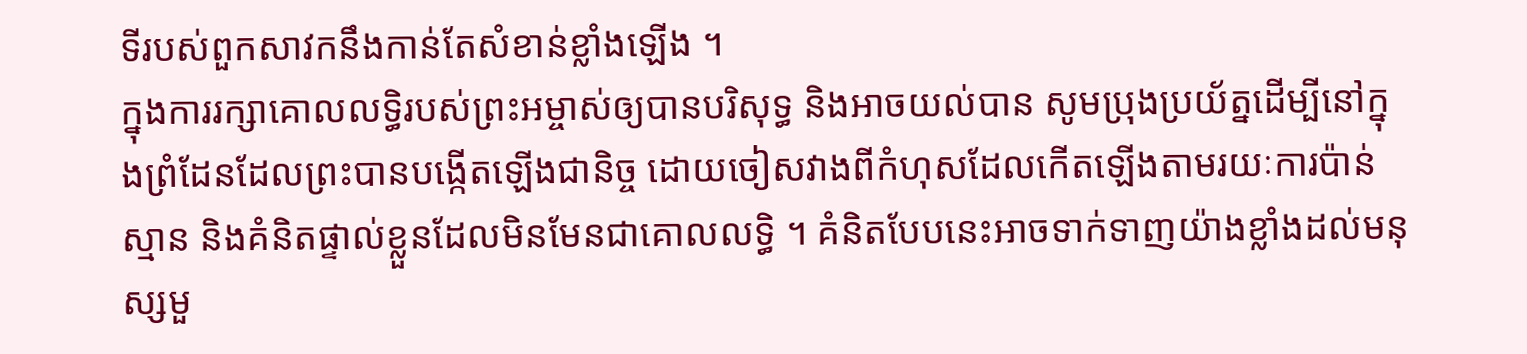ទីរបស់ពួកសាវកនឹងកាន់តែសំខាន់ខ្លាំងឡើង ។
ក្នុងការរក្សាគោលលទ្ធិរបស់ព្រះអម្ចាស់ឲ្យបានបរិសុទ្ធ និងអាចយល់បាន សូមប្រុងប្រយ័ត្នដើម្បីនៅក្នុងព្រំដែនដែលព្រះបានបង្កើតឡើងជានិច្ច ដោយចៀសវាងពីកំហុសដែលកើតឡើងតាមរយៈការប៉ាន់ស្មាន និងគំនិតផ្ទាល់ខ្លួនដែលមិនមែនជាគោលលទ្ធិ ។ គំនិតបែបនេះអាចទាក់ទាញយ៉ាងខ្លាំងដល់មនុស្សមួ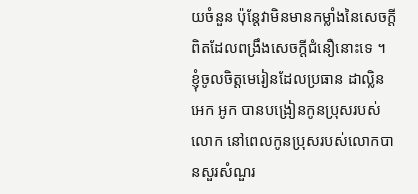យចំនួន ប៉ុន្តែវាមិនមានកម្លាំងនៃសេចក្ដីពិតដែលពង្រឹងសេចក្ដីជំនឿនោះទេ ។
ខ្ញុំចូលចិត្តមេរៀនដែលប្រធាន ដាល្លិន អេក អូក បានបង្រៀនកូនប្រុសរបស់លោក នៅពេលកូនប្រុសរបស់លោកបានសួរសំណួរ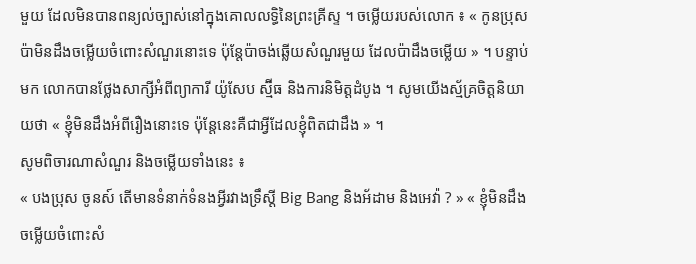មួយ ដែលមិនបានពន្យល់ច្បាស់នៅក្នុងគោលលទ្ធិនៃព្រះគ្រីស្ទ ។ ចម្លើយរបស់លោក ៖ « កូនប្រុស ប៉ាមិនដឹងចម្លើយចំពោះសំណួរនោះទេ ប៉ុន្ដែប៉ាចង់ឆ្លើយសំណួរមួយ ដែលប៉ាដឹងចម្លើយ » ។ បន្ទាប់មក លោកបានថ្លែងសាក្សីអំពីព្យាការី យ៉ូសែប ស្ម៊ីធ និងការនិមិត្តដំបូង ។ សូមយើងស្ម័គ្រចិត្តនិយាយថា « ខ្ញុំមិនដឹងអំពីរឿងនោះទេ ប៉ុន្ដែនេះគឺជាអ្វីដែលខ្ញុំពិតជាដឹង » ។
សូមពិចារណាសំណួរ និងចម្លើយទាំងនេះ ៖
« បងប្រុស ចូនស៍ តើមានទំនាក់ទំនងអ្វីរវាងទ្រឹស្ដី Big Bang និងអ័ដាម និងអេវ៉ា ? » « ខ្ញុំមិនដឹងចម្លើយចំពោះសំ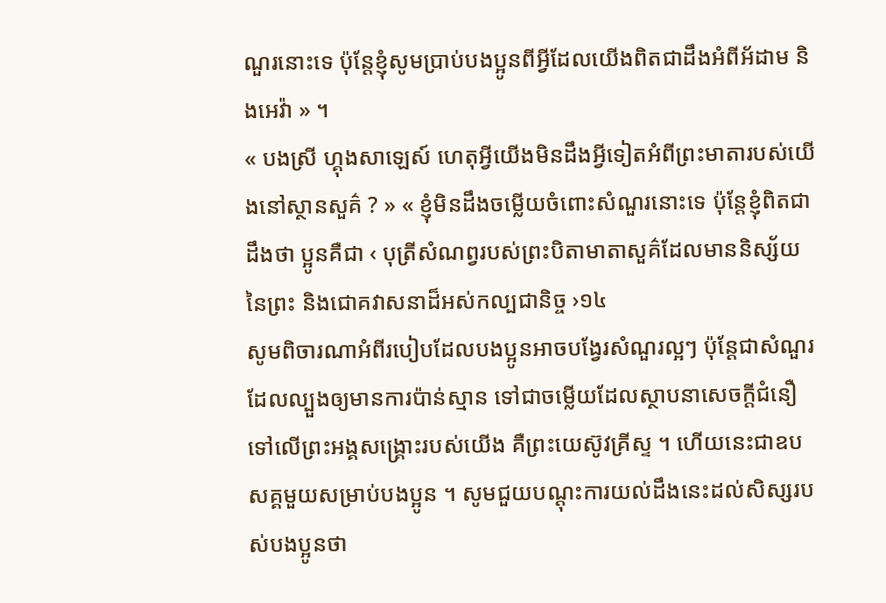ណួរនោះទេ ប៉ុន្តែខ្ញុំសូមប្រាប់បងប្អូនពីអ្វីដែលយើងពិតជាដឹងអំពីអ័ដាម និងអេវ៉ា » ។
« បងស្រី ហ្គុងសាឡេស៍ ហេតុអ្វីយើងមិនដឹងអ្វីទៀតអំពីព្រះមាតារបស់យើងនៅស្ថានសួគ៌ ? » « ខ្ញុំមិនដឹងចម្លើយចំពោះសំណួរនោះទេ ប៉ុន្តែខ្ញុំពិតជាដឹងថា ប្អូនគឺជា ‹ បុត្រីសំណព្វរបស់ព្រះបិតាមាតាសួគ៌ដែលមាននិស្ស័យនៃព្រះ និងជោគវាសនាដ៏អស់កល្បជានិច្ច ›១៤
សូមពិចារណាអំពីរបៀបដែលបងប្អូនអាចបង្វែរសំណួរល្អៗ ប៉ុន្តែជាសំណួរដែលល្បួងឲ្យមានការប៉ាន់ស្មាន ទៅជាចម្លើយដែលស្ថាបនាសេចក្ដីជំនឿទៅលើព្រះអង្គសង្គ្រោះរបស់យើង គឺព្រះយេស៊ូវគ្រីស្ទ ។ ហើយនេះជាឧបសគ្គមួយសម្រាប់បងប្អូន ។ សូមជួយបណ្ដុះការយល់ដឹងនេះដល់សិស្សរបស់បងប្អូនថា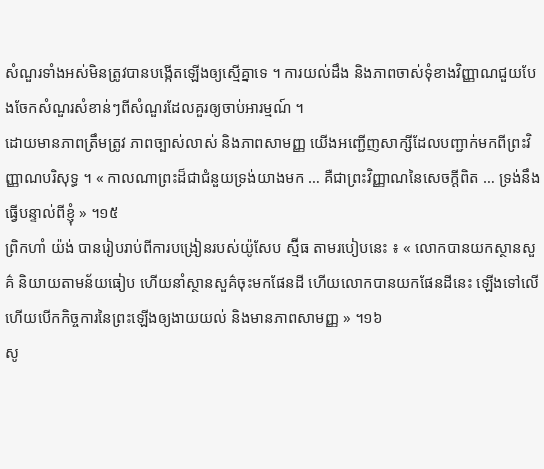សំណួរទាំងអស់មិនត្រូវបានបង្កើតឡើងឲ្យស្មើគ្នាទេ ។ ការយល់ដឹង និងភាពចាស់ទុំខាងវិញ្ញាណជួយបែងចែកសំណួរសំខាន់ៗពីសំណួរដែលគួរឲ្យចាប់អារម្មណ៍ ។
ដោយមានភាពត្រឹមត្រូវ ភាពច្បាស់លាស់ និងភាពសាមញ្ញ យើងអញ្ជើញសាក្សីដែលបញ្ជាក់មកពីព្រះវិញ្ញាណបរិសុទ្ធ ។ « កាលណាព្រះដ៏ជាជំនួយទ្រង់យាងមក … គឺជាព្រះវិញ្ញាណនៃសេចក្ដីពិត … ទ្រង់នឹងធ្វើបន្ទាល់ពីខ្ញុំ » ។១៥
ព្រិកហាំ យ៉ង់ បានរៀបរាប់ពីការបង្រៀនរបស់យ៉ូសែប ស្ម៊ីធ តាមរបៀបនេះ ៖ « លោកបានយកស្ថានសួគ៌ និយាយតាមន័យធៀប ហើយនាំស្ថានសួគ៌ចុះមកផែនដី ហើយលោកបានយកផែនដីនេះ ឡើងទៅលើ ហើយបើកកិច្ចការនៃព្រះឡើងឲ្យងាយយល់ និងមានភាពសាមញ្ញ » ។១៦
សូ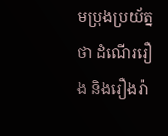មប្រុងប្រយ័ត្នថា ដំណើររឿង និងរឿងរ៉ា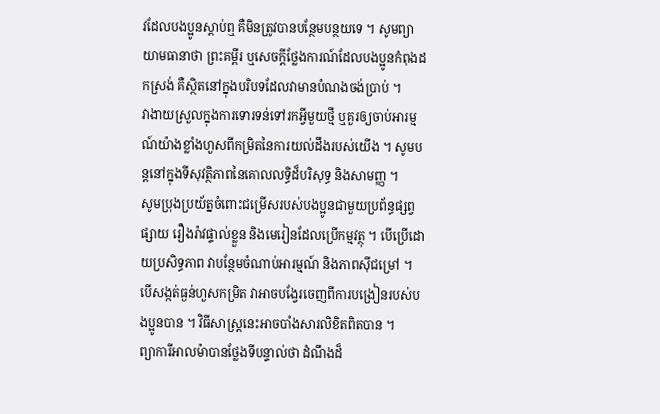វដែលបងប្អូនស្ដាប់ឮ គឺមិនត្រូវបានបន្ថែមបន្ថយទេ ។ សូមព្យាយាមធានាថា ព្រះគម្ពីរ ឬសេចក្ដីថ្លែងការណ៍ដែលបងប្អូនកំពុងដកស្រង់ គឺស្ថិតនៅក្នុងបរិបទដែលវាមានបំណងចង់ប្រាប់ ។
វាងាយស្រួលក្នុងការទោរទន់ទៅរកអ្វីមួយថ្មី ឬគួរឲ្យចាប់អារម្មណ៍យ៉ាងខ្លាំងហួសពីកម្រិតនៃការយល់ដឹងរបស់យើង ។ សូមបន្ដនៅក្នុងទីសុវត្ថិភាពនៃគោលលទ្ធិដ៏បរិសុទ្ធ និងសាមញ្ញ ។
សូមប្រុងប្រយ័ត្នចំពោះជម្រើសរបស់បងប្អូនជាមួយប្រព័ន្ធផ្សព្វផ្សាយ រឿងរ៉ាវផ្ទាល់ខ្លួន និងមេរៀនដែលប្រើកម្មវត្ថុ ។ បើប្រើដោយប្រសិទ្ធភាព វាបន្ថែមចំណាប់អារម្មណ៍ និងភាពស៊ីជម្រៅ ។ បើសង្កត់ធ្ងន់ហួសកម្រិត វាអាចបង្វែរចេញពីការបង្រៀនរបស់បងប្អូនបាន ។ វិធីសាស្ត្រនេះអាចបាំងសារលិខិតពិតបាន ។
ព្យាការីអាលម៉ាបានថ្លែងទីបន្ទាល់ថា ដំណឹងដ៏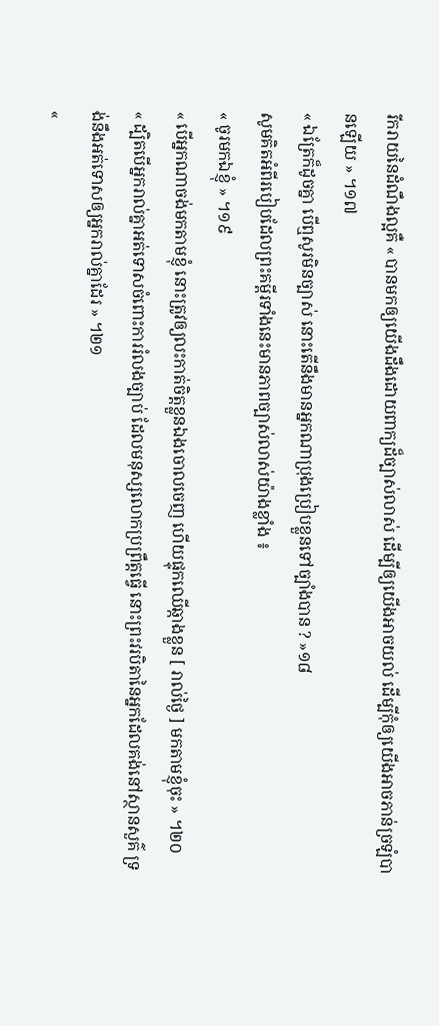រីករាយនៃដំណឹងល្អគឺ « បានមកឲ្យយើងដឹងដោយពាក្យដ៏ច្បាស់លាស់ ដើម្បីឲ្យយើងអាចយល់ ដើម្បីកុំឲ្យយើងអាចភាន់ច្រឡំបានឡើយ » ។១៧
« ឯត្រែក៏ដូចគ្នា បើឮសូរមិនច្បាស់ នោះតើនឹងមានអ្នកណាប្រុងប្រៀបខ្លួនទៅច្បាំងបាន ? »១៨
សូមគិតអំពីរបៀបដែលព្រះគម្ពីរទាំងនេះមានភាពច្បាស់លាស់យ៉ាងខ្លាំង ៖
« ចូរមកឯខ្ញុំ » ។១៩
« បើអ្នកណាចង់មកតាមខ្ញុំ នោះត្រូវឲ្យលះកាត់ចិត្តខ្លួនឯងចោលចេញ ហើយផ្ទុកឈើឆ្កាងខ្លួន [ រាល់ថ្ងៃ ] មកតាមខ្ញុំចុះ » ។២០
« ដ្បិតបើអ្នករាល់គ្នាអត់ទោសចំពោះការរំលងច្បាប់ ដែលមនុស្សលោកប្រព្រឹត្តធ្វើ នោះព្រះវរបិតានៃអ្នកដែលគង់នៅស្ថានសួគ៌ ទ្រង់នឹងអត់ទោសឲ្យអ្នករាល់គ្នាដែរ » ។២១
«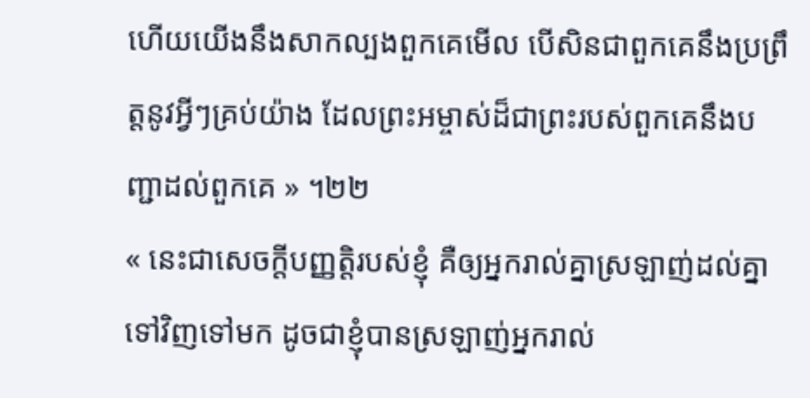ហើយយើងនឹងសាកល្បងពួកគេមើល បើសិនជាពួកគេនឹងប្រព្រឹត្តនូវអ្វីៗគ្រប់យ៉ាង ដែលព្រះអម្ចាស់ដ៏ជាព្រះរបស់ពួកគេនឹងបញ្ជាដល់ពួកគេ » ។២២
« នេះជាសេចក្តីបញ្ញត្តិរបស់ខ្ញុំ គឺឲ្យអ្នករាល់គ្នាស្រឡាញ់ដល់គ្នាទៅវិញទៅមក ដូចជាខ្ញុំបានស្រឡាញ់អ្នករាល់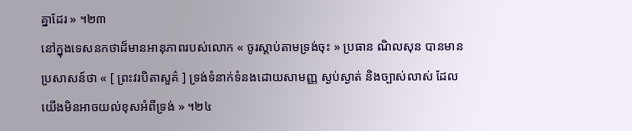គ្នាដែរ » ។២៣
នៅក្នុងទេសនកថាដ៏មានអានុភាពរបស់លោក « ចូរស្តាប់តាមទ្រង់ចុះ » ប្រធាន ណិលសុន បានមានប្រសាសន៍ថា « [ ព្រះវរបិតាសួគ៌ ] ទ្រង់ទំនាក់ទំនងដោយសាមញ្ញ ស្ងប់ស្ងាត់ និងច្បាស់លាស់ ដែលយើងមិនអាចយល់ខុសអំពីទ្រង់ » ។២៤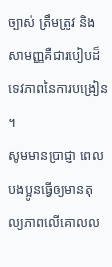ច្បាស់ ត្រឹមត្រូវ និងសាមញ្ញគឺជារបៀបដ៏ទេវភាពនៃការបង្រៀន ។
សូមមានប្រាជ្ញា ពេលបងប្អូនធ្វើឲ្យមានតុល្យភាពលើគោលល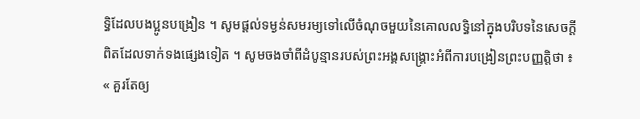ទ្ធិដែលបងប្អូនបង្រៀន ។ សូមផ្ដល់ទម្ងន់សមរម្យទៅលើចំណុចមួយនៃគោលលទ្ធិនៅក្នុងបរិបទនៃសេចក្ដីពិតដែលទាក់ទងផ្សេងទៀត ។ សូមចងចាំពីដំបូន្មានរបស់ព្រះអង្គសង្គ្រោះអំពីការបង្រៀនព្រះបញ្ញត្តិថា ៖ « គួរតែឲ្យ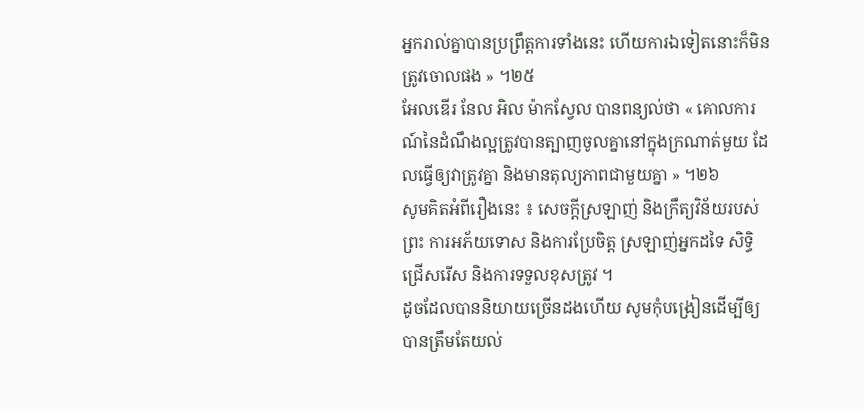អ្នករាល់គ្នាបានប្រព្រឹត្តការទាំងនេះ ហើយការឯទៀតនោះក៏មិនត្រូវចោលផង » ។២៥
អែលឌើរ នែល អិល ម៉ាកស្វែល បានពន្យល់ថា « គោលការណ៍នៃដំណឹងល្អត្រូវបានត្បាញចូលគ្នានៅក្នុងក្រណាត់មួយ ដែលធ្វើឲ្យវាត្រូវគ្នា និងមានតុល្យភាពជាមួយគ្នា » ។២៦
សូមគិតអំពីរឿងនេះ ៖ សេចក្ដីស្រឡាញ់ និងក្រឹត្យវិន័យរបស់ព្រះ ការអភ័យទោស និងការប្រែចិត្ត ស្រឡាញ់អ្នកដទៃ សិទ្ធិជ្រើសរើស និងការទទួលខុសត្រូវ ។
ដូចដែលបាននិយាយច្រើនដងហើយ សូមកុំបង្រៀនដើម្បីឲ្យបានត្រឹមតែយល់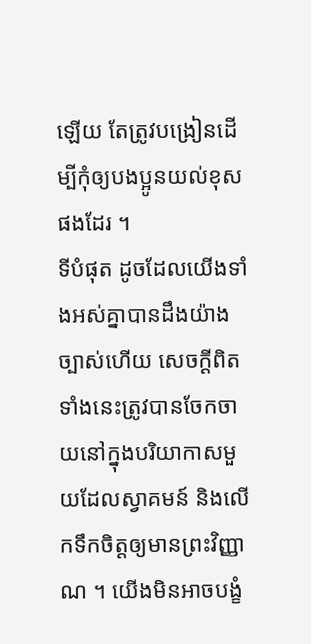ឡើយ តែត្រូវបង្រៀនដើម្បីកុំឲ្យបងប្អូនយល់ខុសផងដែរ ។
ទីបំផុត ដូចដែលយើងទាំងអស់គ្នាបានដឹងយ៉ាងច្បាស់ហើយ សេចក្ដីពិតទាំងនេះត្រូវបានចែកចាយនៅក្នុងបរិយាកាសមួយដែលស្វាគមន៍ និងលើកទឹកចិត្តឲ្យមានព្រះវិញ្ញាណ ។ យើងមិនអាចបង្ខំ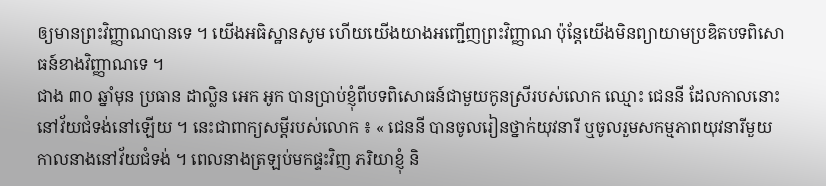ឲ្យមានព្រះវិញ្ញាណបានទេ ។ យើងអធិស្ឋានសូម ហើយយើងយាងអញ្ជើញព្រះវិញ្ញាណ ប៉ុន្តែយើងមិនព្យាយាមប្រឌិតបទពិសោធន៍ខាងវិញ្ញាណទេ ។
ជាង ៣០ ឆ្នាំមុន ប្រធាន ដាល្លិន អេក អូក បានប្រាប់ខ្ញុំពីបទពិសោធន៍ជាមួយកូនស្រីរបស់លោក ឈ្មោះ ជេននី ដែលកាលនោះនៅវ័យជំទង់នៅឡើយ ។ នេះជាពាក្យសម្តីរបស់លោក ៖ « ជេននី បានចូលរៀនថ្នាក់យុវនារី ឬចូលរួមសកម្មភាពយុវនារីមួយ កាលនាងនៅវ័យជំទង់ ។ ពេលនាងត្រឡប់មកផ្ទះវិញ ភរិយាខ្ញុំ និ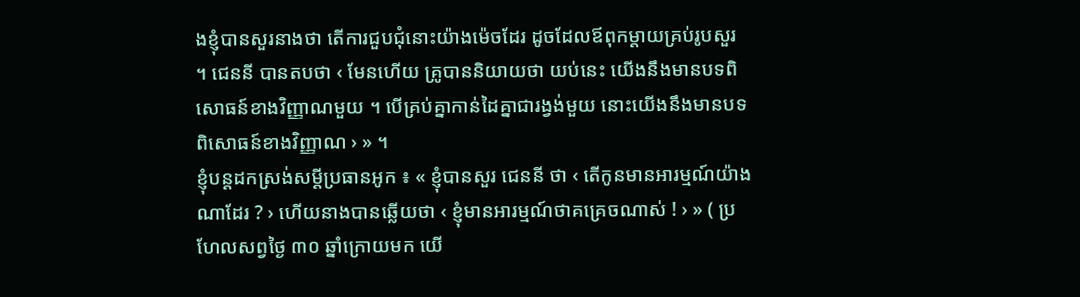ងខ្ញុំបានសួរនាងថា តើការជួបជុំនោះយ៉ាងម៉េចដែរ ដូចដែលឪពុកម្ដាយគ្រប់រូបសួរ ។ ជេននី បានតបថា ‹ មែនហើយ គ្រូបាននិយាយថា យប់នេះ យើងនឹងមានបទពិសោធន៍ខាងវិញ្ញាណមួយ ។ បើគ្រប់គ្នាកាន់ដៃគ្នាជារង្វង់មួយ នោះយើងនឹងមានបទពិសោធន៍ខាងវិញ្ញាណ › » ។
ខ្ញុំបន្តដកស្រង់សម្តីប្រធានអូក ៖ « ខ្ញុំបានសួរ ជេននី ថា ‹ តើកូនមានអារម្មណ៍យ៉ាងណាដែរ ? › ហើយនាងបានឆ្លើយថា ‹ ខ្ញុំមានអារម្មណ៍ថាគគ្រេចណាស់ ! › » ( ប្រហែលសព្វថ្ងៃ ៣០ ឆ្នាំក្រោយមក យើ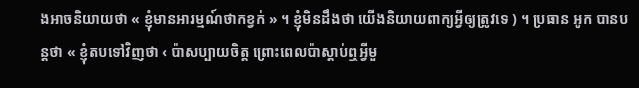ងអាចនិយាយថា « ខ្ញុំមានអារម្មណ៍ថាកខ្វក់ » ។ ខ្ញុំមិនដឹងថា យើងនិយាយពាក្យអ្វីឲ្យត្រូវទេ ) ។ ប្រធាន អូក បានបន្តថា « ខ្ញុំតបទៅវិញថា ‹ ប៉ាសប្បាយចិត្ត ព្រោះពេលប៉ាស្ដាប់ឮអ្វីមួ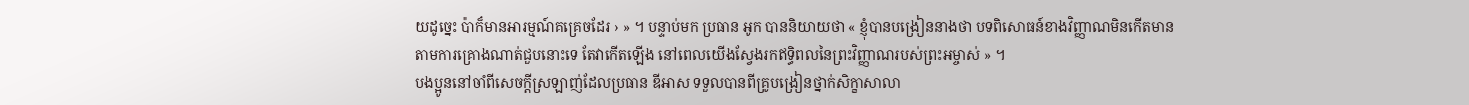យដូច្នេះ ប៉ាក៏មានអារម្មណ៍គគ្រេចដែរ › » ។ បន្ទាប់មក ប្រធាន អូក បាននិយាយថា « ខ្ញុំបានបង្រៀននាងថា បទពិសោធន៍ខាងវិញ្ញាណមិនកើតមានតាមការគ្រោងណាត់ជួបនោះទេ តែវាកើតឡើង នៅពេលយើងស្វែងរកឥទ្ធិពលនៃព្រះវិញ្ញាណរបស់ព្រះអម្ចាស់ » ។
បងប្អូននៅចាំពីសេចក្ដីស្រឡាញ់ដែលប្រធាន ឌីអាស ទទួលបានពីគ្រូបង្រៀនថ្នាក់សិក្ខាសាលា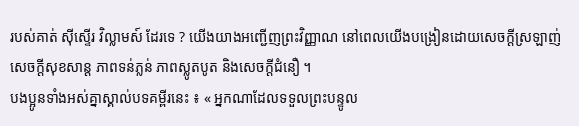របស់គាត់ ស៊ីស្ទើរ វិល្លាមស៍ ដែរទេ ? យើងយាងអញ្ជើញព្រះវិញ្ញាណ នៅពេលយើងបង្រៀនដោយសេចក្ដីស្រឡាញ់ សេចក្ដីសុខសាន្ដ ភាពទន់ភ្លន់ ភាពស្លូតបូត និងសេចក្ដីជំនឿ ។
បងប្អូនទាំងអស់គ្នាស្គាល់បទគម្ពីរនេះ ៖ « អ្នកណាដែលទទួលព្រះបន្ទូល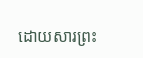ដោយសារព្រះ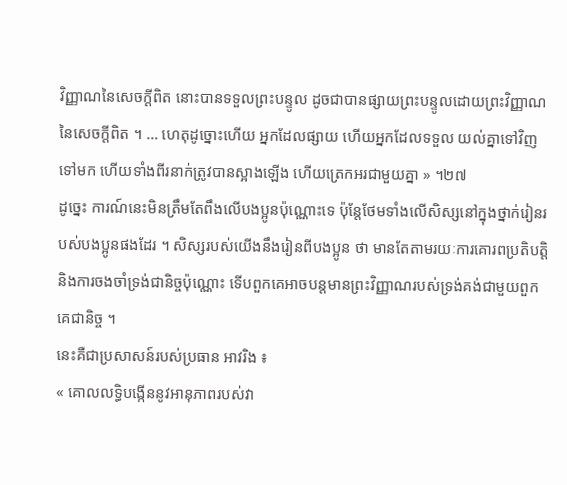វិញ្ញាណនៃសេចក្ដីពិត នោះបានទទួលព្រះបន្ទូល ដូចជាបានផ្សាយព្រះបន្ទូលដោយព្រះវិញ្ញាណនៃសេចក្ដីពិត ។ … ហេតុដូច្នោះហើយ អ្នកដែលផ្សាយ ហើយអ្នកដែលទទួល យល់គ្នាទៅវិញទៅមក ហើយទាំងពីរនាក់ត្រូវបានស្អាងឡើង ហើយត្រេកអរជាមួយគ្នា » ។២៧
ដូច្នេះ ការណ៍នេះមិនត្រឹមតែពឹងលើបងប្អូនប៉ុណ្ណោះទេ ប៉ុន្តែថែមទាំងលើសិស្សនៅក្នុងថ្នាក់រៀនរបស់បងប្អូនផងដែរ ។ សិស្សរបស់យើងនឹងរៀនពីបងប្អូន ថា មានតែតាមរយៈការគោរពប្រតិបត្តិ និងការចងចាំទ្រង់ជានិច្ចប៉ុណ្ណោះ ទើបពួកគេអាចបន្ដមានព្រះវិញ្ញាណរបស់ទ្រង់គង់ជាមួយពួកគេជានិច្ច ។
នេះគឺជាប្រសាសន៍របស់ប្រធាន អាវរិង ៖
« គោលលទ្ធិបង្កើននូវអានុភាពរបស់វា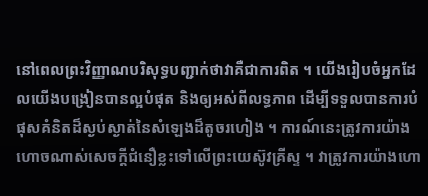នៅពេលព្រះវិញ្ញាណបរិសុទ្ធបញ្ជាក់ថាវាគឺជាការពិត ។ យើងរៀបចំអ្នកដែលយើងបង្រៀនបានល្អបំផុត និងឲ្យអស់ពីលទ្ធភាព ដើម្បីទទួលបានការបំផុសគំនិតដ៏ស្ងប់ស្ងាត់នៃសំឡេងដ៏តូចរហៀង ។ ការណ៍នេះត្រូវការយ៉ាងហោចណាស់សេចក្ដីជំនឿខ្លះទៅលើព្រះយេស៊ូវគ្រីស្ទ ។ វាត្រូវការយ៉ាងហោ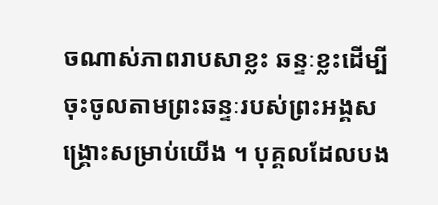ចណាស់ភាពរាបសាខ្លះ ឆន្ទៈខ្លះដើម្បីចុះចូលតាមព្រះឆន្ទៈរបស់ព្រះអង្គសង្គ្រោះសម្រាប់យើង ។ បុគ្គលដែលបង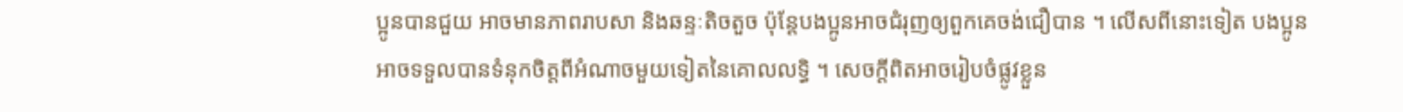ប្អូនបានជួយ អាចមានភាពរាបសា និងឆន្ទៈតិចតួច ប៉ុន្តែបងប្អូនអាចជំរុញឲ្យពួកគេចង់ជឿបាន ។ លើសពីនោះទៀត បងប្អូនអាចទទួលបានទំនុកចិត្តពីអំណាចមួយទៀតនៃគោលលទ្ធិ ។ សេចក្ដីពិតអាចរៀបចំផ្លូវខ្លួន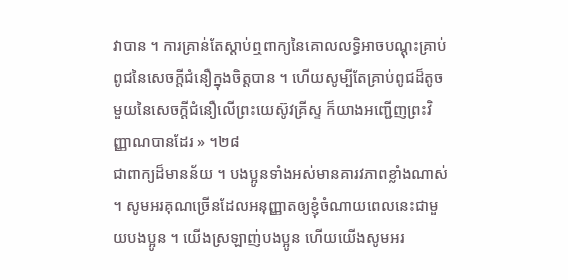វាបាន ។ ការគ្រាន់តែស្ដាប់ឮពាក្យនៃគោលលទ្ធិអាចបណ្ដុះគ្រាប់ពូជនៃសេចក្ដីជំនឿក្នុងចិត្តបាន ។ ហើយសូម្បីតែគ្រាប់ពូជដ៏តូចមួយនៃសេចក្ដីជំនឿលើព្រះយេស៊ូវគ្រីស្ទ ក៏យាងអញ្ជើញព្រះវិញ្ញាណបានដែរ » ។២៨
ជាពាក្យដ៏មានន័យ ។ បងប្អូនទាំងអស់មានគារវភាពខ្លាំងណាស់ ។ សូមអរគុណច្រើនដែលអនុញ្ញាតឲ្យខ្ញុំចំណាយពេលនេះជាមួយបងប្អូន ។ យើងស្រឡាញ់បងប្អូន ហើយយើងសូមអរ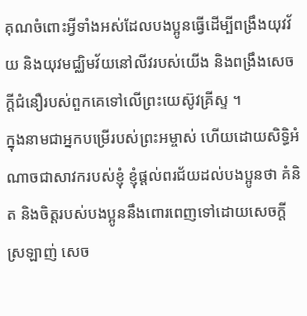គុណចំពោះអ្វីទាំងអស់ដែលបងប្អូនធ្វើដើម្បីពង្រឹងយុវវ័យ និងយុវមជ្ឈិមវ័យនៅលីវរបស់យើង និងពង្រឹងសេចក្ដីជំនឿរបស់ពួកគេទៅលើព្រះយេស៊ូវគ្រីស្ទ ។
ក្នុងនាមជាអ្នកបម្រើរបស់ព្រះអម្ចាស់ ហើយដោយសិទ្ធិអំណាចជាសាវករបស់ខ្ញុំ ខ្ញុំផ្ដល់ពរជ័យដល់បងប្អូនថា គំនិត និងចិត្តរបស់បងប្អូននឹងពោរពេញទៅដោយសេចក្ដីស្រឡាញ់ សេច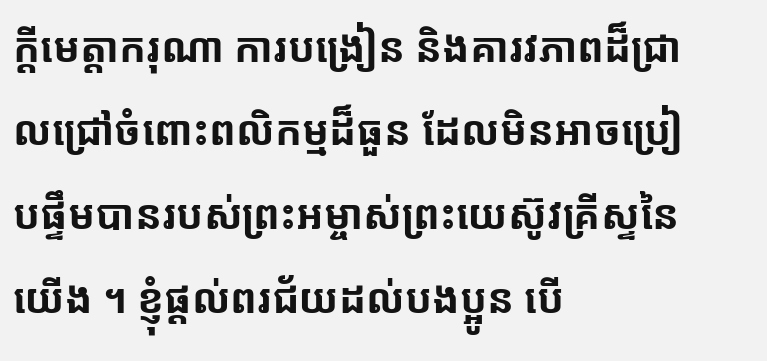ក្ដីមេត្តាករុណា ការបង្រៀន និងគារវភាពដ៏ជ្រាលជ្រៅចំពោះពលិកម្មដ៏ធួន ដែលមិនអាចប្រៀបផ្ទឹមបានរបស់ព្រះអម្ចាស់ព្រះយេស៊ូវគ្រីស្ទនៃយើង ។ ខ្ញុំផ្ដល់ពរជ័យដល់បងប្អូន បើ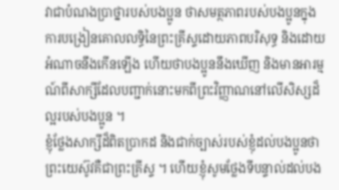វាជាបំណងប្រាថ្នារបស់បងប្អូន ថាសមត្ថភាពរបស់បងប្អូនក្នុងការបង្រៀនគោលលទ្ធិនៃព្រះគ្រីស្ទដោយភាពបរិសុទ្ធ និងដោយអំណាចនឹងកើនឡើង ហើយថាបងប្អូននឹងឃើញ និងមានអារម្មណ៍ពីសាក្សីដែលបញ្ជាក់នោះមកពីព្រះវិញ្ញាណនៅលើសិស្សដ៏ល្អរបស់បងប្អូន ។
ខ្ញុំថ្លែងសាក្សីដ៏ពិតប្រាកដ និងជាក់ច្បាស់របស់ខ្ញុំដល់បងប្អូនថា ព្រះយេស៊ូវគឺជាព្រះគ្រីស្ទ ។ ហើយខ្ញុំសូមថ្លែងទីបន្ទាល់ដល់បង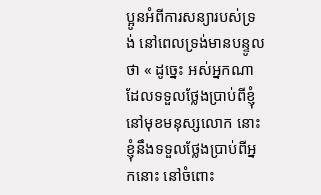ប្អូនអំពីការសន្យារបស់ទ្រង់ នៅពេលទ្រង់មានបន្ទូលថា « ដូច្នេះ អស់អ្នកណាដែលទទួលថ្លែងប្រាប់ពីខ្ញុំ នៅមុខមនុស្សលោក នោះខ្ញុំនឹងទទួលថ្លែងប្រាប់ពីអ្នកនោះ នៅចំពោះ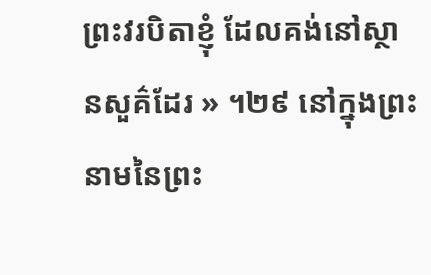ព្រះវរបិតាខ្ញុំ ដែលគង់នៅស្ថានសួគ៌ដែរ » ។២៩ នៅក្នុងព្រះនាមនៃព្រះ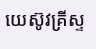យេស៊ូវគ្រីស្ទ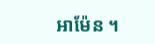អាម៉ែន ។